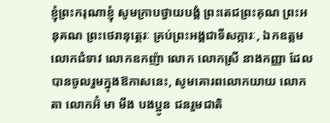ខ្ញុំព្រះករុណាខ្ញុំ សូមក្រាបថ្វាយបង្គំ ព្រះតេជព្រះគុណ ព្រះអនុគណ ព្រះថេរានុត្ថេរៈ គ្រប់ព្រះអង្គជាទីសក្ការៈ, ឯកឧត្តម លោកជំទាវ លោកឧកញ៉ា លោក លោកស្រី នាងកញ្ញា ដែលបានចូលរួមក្នុងឱកាសនេះ, សូមគោរពលោកយាយ លោកតា លោកអ៊ំ មា មីង បងប្អូន ជនរួមជាតិ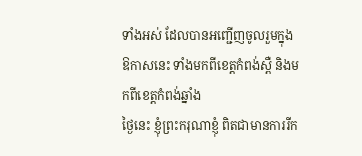ទាំងអស់ ដែលបានអញ្ជើញចូលរួមក្នុងឱកាសនេះ ទាំងមកពីខេត្តកំពង់ស្ពឺ និងមកពីខេត្តកំពង់ឆ្នាំង
ថ្ងៃនេះ ខ្ញុំព្រះករុណាខ្ញុំ ពិតជាមានការរីក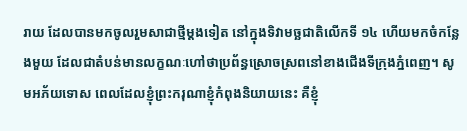រាយ ដែលបានមកចូលរួមសាជាថ្មីម្តងទៀត នៅក្នុងទិវាមច្ឆជាតិលើកទី ១៤ ហើយមកចំកន្លែងមួយ ដែលជាតំបន់មានលក្ខណៈហៅថាប្រព័ន្ធស្រោចស្រពនៅខាងជើងទីក្រុងភ្នំពេញ។ សូមអភ័យទោស ពេលដែលខ្ញុំព្រះករុណាខ្ញុំកំពុងនិយាយនេះ គឺខ្ញុំ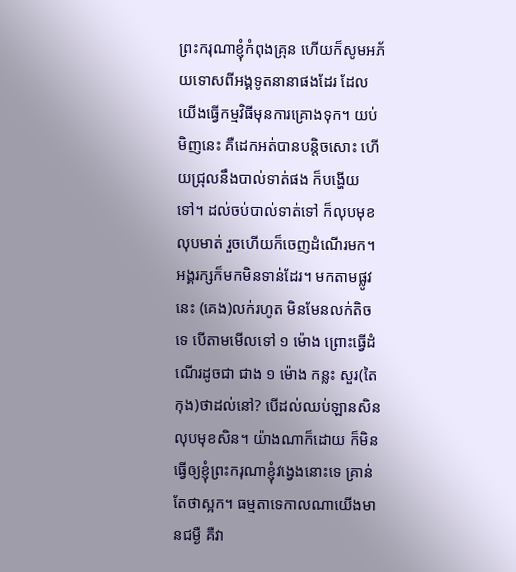ព្រះករុណាខ្ញុំកំពុងគ្រុន ហើយក៏សូមអភ័យទោសពីអង្គទូតនានាផងដែរ ដែលយើងធ្វើកម្មវិធីមុនការគ្រោងទុក។ យប់មិញនេះ គឺដេកអត់បានបន្តិចសោះ ហើយជ្រុលនឹងបាល់ទាត់ផង ក៏បង្ហើយទៅ។ ដល់ចប់បាល់ទាត់ទៅ ក៏លុបមុខលុបមាត់ រួចហើយក៏ចេញដំណើរមក។ អង្គរក្សក៏មកមិនទាន់ដែរ។ មកតាមផ្លូវនេះ (គេង)លក់រហូត មិនមែនលក់តិចទេ បើតាមមើលទៅ ១ ម៉ោង ព្រោះធ្វើដំណើរដូចជា ជាង ១ ម៉ោង កន្លះ សួរ(តៃកុង)ថាដល់នៅ? បើដល់ឈប់ឡានសិន លុបមុខសិន។ យ៉ាងណាក៏ដោយ ក៏មិនធ្វើឲ្យខ្ញុំព្រះករុណាខ្ញុំវង្វេងនោះទេ គ្រាន់តែថាស្អក។ ធម្មតាទេកាលណាយើងមានជម្ងឺ គឺវា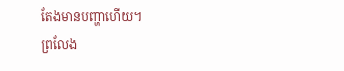តែងមានបញ្ហាហើយ។
ព្រលែង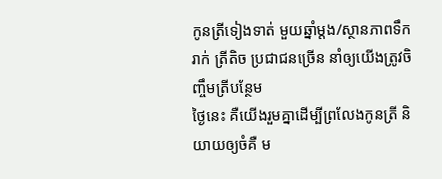កូនត្រីទៀងទាត់ មួយឆ្នាំម្តង/ស្ថានភាពទឹករាក់ ត្រីតិច ប្រជាជនច្រើន នាំឲ្យយើងត្រូវចិញ្ចឹមត្រីបន្ថែម
ថ្ងៃនេះ គឺយើងរួមគ្នាដើម្បីព្រលែងកូនត្រី និយាយឲ្យចំគឺ ម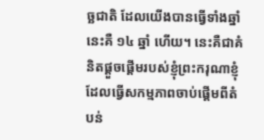ច្ឆជាតិ ដែលយើងបានធ្វើទាំងឆ្នាំនេះគឺ ១៤ ឆ្នាំ ហើយ។ នេះគឺជាគំនិតផ្តួចផ្តើមរបស់ខ្ញុំព្រះករុណាខ្ញុំ ដែលធ្វើសកម្មភាពចាប់ផ្តើមពីតំបន់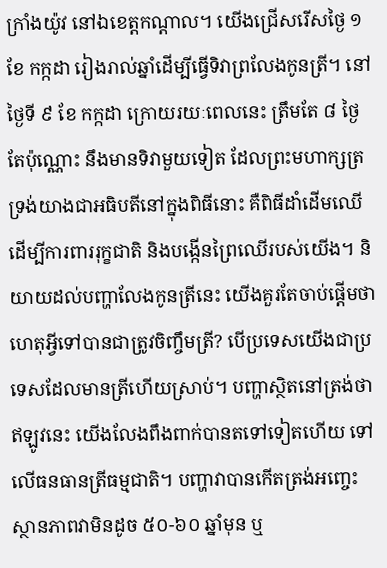ក្រាំងយ៉ូវ នៅឯខេត្តកណ្តាល។ យើងជ្រើសរើសថ្ងៃ ១ ខែ កក្កដា រៀងរាល់ឆ្នាំដើម្បីធ្វើទិវាព្រលែងកូនត្រី។ នៅថ្ងៃទី ៩ ខែ កក្កដា ក្រោយរយៈពេលនេះ ត្រឹមតែ ៨ ថ្ងៃ តែប៉ុណ្ណោះ នឹងមានទិវាមួយទៀត ដែលព្រះមហាក្សត្រទ្រង់យាងជាអធិបតីនៅក្នុងពិធីនោះ គឺពិធីដាំដើមឈើ ដើម្បីការពាររុក្ខជាតិ និងបង្កើនព្រៃឈើរបស់យើង។ និយាយដល់បញ្ហាលែងកូនត្រីនេះ យើងគួរតែចាប់ផ្តើមថា ហេតុអ្វីទៅបានជាត្រូវចិញ្ចឹមត្រី? បើប្រទេសយើងជាប្រទេសដែលមានត្រីហើយស្រាប់។ បញ្ហាស្ថិតនៅត្រង់ថា ឥឡូវនេះ យើងលែងពឹងពាក់បានតទៅទៀតហើយ ទៅលើធនធានត្រីធម្មជាតិ។ បញ្ហាវាបានកើតត្រង់អញ្ចេះ ស្ថានភាពវាមិនដូច ៥០-៦០ ឆ្នាំមុន ឬ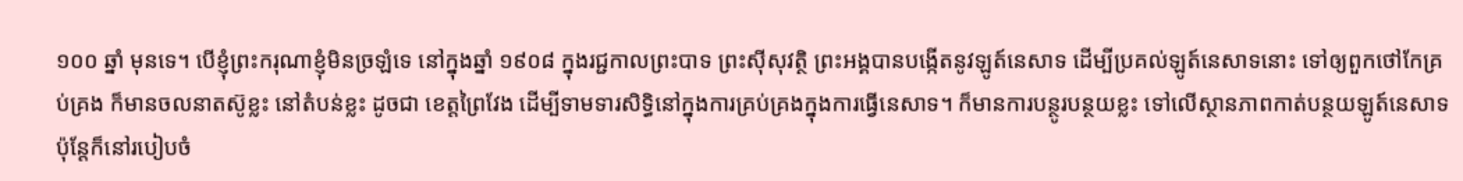១០០ ឆ្នាំ មុនទេ។ បើខ្ញុំព្រះករុណាខ្ញុំមិនច្រឡំទេ នៅក្នុងឆ្នាំ ១៩០៨ ក្នុងរជ្ជកាលព្រះបាទ ព្រះស៊ីសុវត្ថិ ព្រះអង្គបានបង្កើតនូវឡូត៍នេសាទ ដើម្បីប្រគល់ឡូត៍នេសាទនោះ ទៅឲ្យពួកថៅកែគ្រប់គ្រង ក៏មានចលនាតស៊ូខ្លះ នៅតំបន់ខ្លះ ដូចជា ខេត្តព្រៃវែង ដើម្បីទាមទារសិទ្ធិនៅក្នុងការគ្រប់គ្រងក្នុងការធ្វើនេសាទ។ ក៏មានការបន្ថូរបន្ថយខ្លះ ទៅលើស្ថានភាពកាត់បន្ថយឡូត៍នេសាទ ប៉ុន្តែក៏នៅរបៀបចំ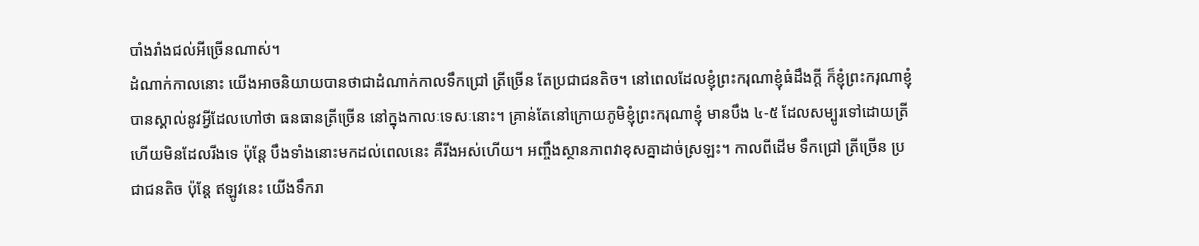បាំងរាំងជល់អីច្រើនណាស់។
ដំណាក់កាលនោះ យើងអាចនិយាយបានថាជាដំណាក់កាលទឹកជ្រៅ ត្រីច្រើន តែប្រជាជនតិច។ នៅពេលដែលខ្ញុំព្រះករុណាខ្ញុំធំដឹងក្តី ក៏ខ្ញុំព្រះករុណាខ្ញុំ បានស្គាល់នូវអ្វីដែលហៅថា ធនធានត្រីច្រើន នៅក្នុងកាលៈទេសៈនោះ។ គ្រាន់តែនៅក្រោយភូមិខ្ញុំព្រះករុណាខ្ញុំ មានបឹង ៤-៥ ដែលសម្បូរទៅដោយត្រី ហើយមិនដែលរីងទេ ប៉ុន្តែ បឹងទាំងនោះមកដល់ពេលនេះ គឺរីងអស់ហើយ។ អញ្ចឹងស្ថានភាពវាខុសគ្នាដាច់ស្រឡះ។ កាលពីដើម ទឹកជ្រៅ ត្រីច្រើន ប្រជាជនតិច ប៉ុន្តែ ឥឡូវនេះ យើងទឹករា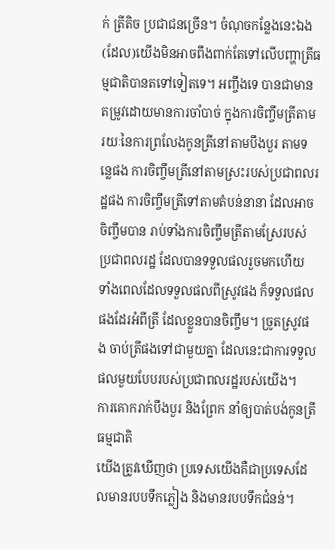ក់ ត្រីតិច ប្រជាជនច្រើន។ ចំណុចកន្លែងនេះឯង (ដែល)យើងមិនអាចពឹងពាក់តែទៅលើបញ្ហាត្រីធម្មជាតិបានតទៅទៀតទេ។ អញ្ចឹងទេ បានជាមានតម្រូវដោយមានការចាំបាច់ ក្នុងការចិញ្ចឹមត្រីតាមរយៈនៃការព្រលែងកូនត្រីនៅតាមបឹងបួរ តាមទន្លេផង ការចិញ្ចឹមត្រីនៅតាមស្រះរបស់ប្រជាពលរដ្ឋផង ការចិញ្ចឹមត្រីទៅតាមតំបន់នានា ដែលអាចចិញ្ចឹមបាន រាប់ទាំងការចិញ្ចឹមត្រីតាមស្រែរបស់ប្រជាពលរដ្ឋ ដែលបានទទួលផលរួចមកហើយ ទាំងពេលដែលទទួលផលពីស្រូវផង ក៏ទទួលផលផងដែរអំពីត្រី ដែលខ្លួនបានចិញ្ចឹម។ ច្រូតស្រូវផង ចាប់ត្រីផងទៅជាមួយគ្នា ដែលនេះជាការទទួលផលមួយបែបរបស់ប្រជាពលរដ្ឋរបស់យើង។
ការគោករាក់បឹងបួរ និងព្រែក នាំឲ្យបាត់បង់កូនត្រីធម្មជាតិ
យើងត្រូវឃើញថា ប្រទេសយើងគឺជាប្រទេសដែលមានរបបទឹកភ្លៀង និងមានរបបទឹកជំនន់។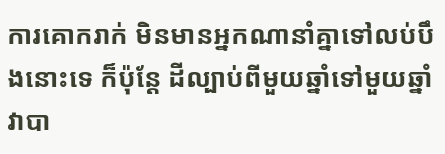ការគោករាក់ មិនមានអ្នកណានាំគ្នាទៅលប់បឹងនោះទេ ក៏ប៉ុន្តែ ដីល្បាប់ពីមួយឆ្នាំទៅមួយឆ្នាំ វាបា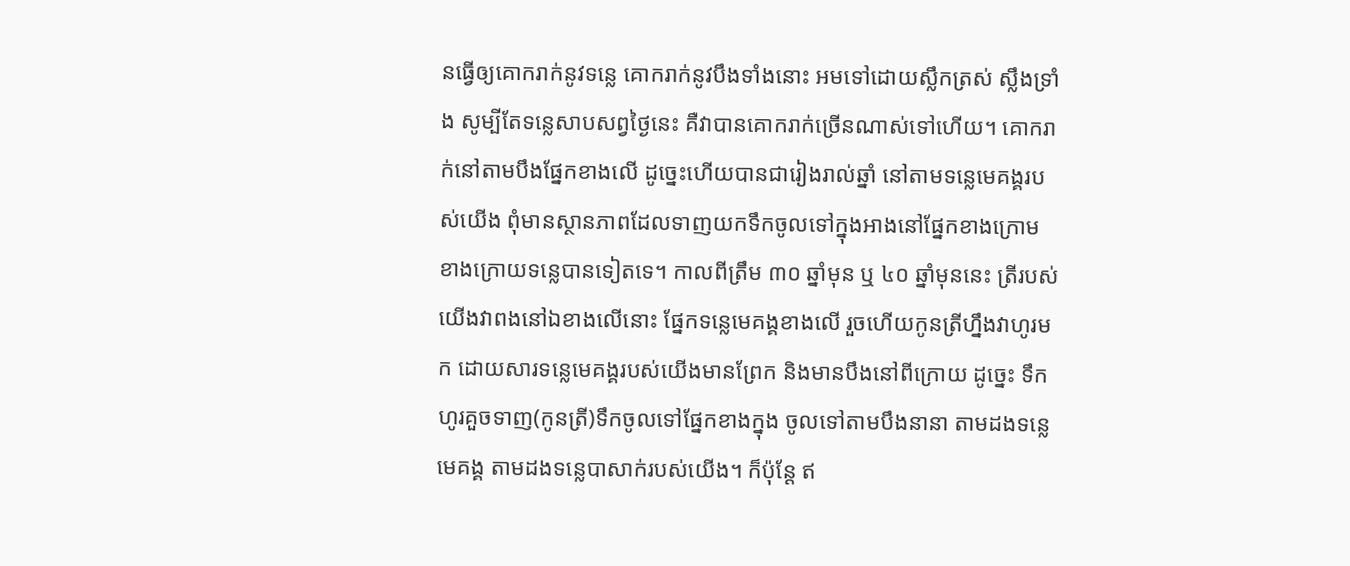នធ្វើឲ្យគោករាក់នូវទន្លេ គោករាក់នូវបឹងទាំងនោះ អមទៅដោយស្លឹកត្រស់ ស្លឹងទ្រាំង សូម្បីតែទន្លេសាបសព្វថ្ងៃនេះ គឺវាបានគោករាក់ច្រើនណាស់ទៅហើយ។ គោករាក់នៅតាមបឹងផ្នែកខាងលើ ដូច្នេះហើយបានជារៀងរាល់ឆ្នាំ នៅតាមទន្លេមេគង្គរបស់យើង ពុំមានស្ថានភាពដែលទាញយកទឹកចូលទៅក្នុងអាងនៅផ្នែកខាងក្រោម ខាងក្រោយទន្លេបានទៀតទេ។ កាលពីត្រឹម ៣០ ឆ្នាំមុន ឬ ៤០ ឆ្នាំមុននេះ ត្រីរបស់យើងវាពងនៅឯខាងលើនោះ ផ្នែកទន្លេមេគង្គខាងលើ រួចហើយកូនត្រីហ្នឹងវាហូរមក ដោយសារទន្លេមេគង្គរបស់យើងមានព្រែក និងមានបឹងនៅពីក្រោយ ដូច្នេះ ទឹកហូរគួចទាញ(កូនត្រី)ទឹកចូលទៅផ្នែកខាងក្នុង ចូលទៅតាមបឹងនានា តាមដងទន្លេមេគង្គ តាមដងទន្លេបាសាក់របស់យើង។ ក៏ប៉ុន្តែ ឥ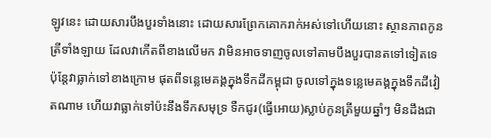ឡូវនេះ ដោយសារបឹងបួរទាំងនោះ ដោយសារព្រែកគោករាក់អស់ទៅហើយនោះ ស្ថានភាពកូនត្រីទាំងឡាយ ដែលវាកើតពីខាងលើមក វាមិនអាចទាញចូលទៅតាមបឹងបួរបានតទៅទៀតទេ ប៉ុន្តែវាធ្លាក់ទៅខាងក្រោម ផុតពីទន្លេមេគង្គក្នុងទឹកដីកម្ពុជា ចូលទៅក្នុងទន្លេមេគង្គក្នុងទឹកដីវៀតណាម ហើយវាធ្លាក់ទៅប៉ះនឹងទឹកសមុទ្រ ទឺកជូរ(ធ្វើអោយ)ស្លាប់កូនត្រីមួយឆ្នាំៗ មិនដឹងជា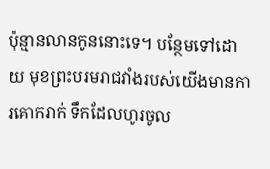ប៉ុន្មានលានកូននោះទេ។ បន្ថែមទៅដោយ មុខព្រះបរមរាជវាំងរបស់យើងមានការគោករាក់ ទឹកដែលហូរចូល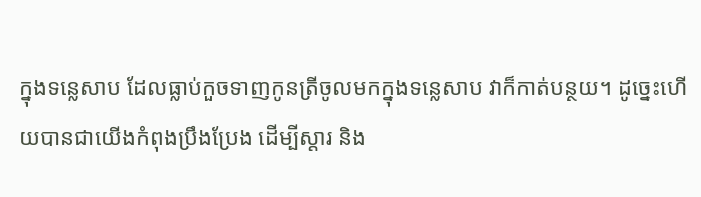ក្នុងទន្លេសាប ដែលធ្លាប់កួចទាញកូនត្រីចូលមកក្នុងទន្លេសាប វាក៏កាត់បន្ថយ។ ដូច្នេះហើយបានជាយើងកំពុងប្រឹងប្រែង ដើម្បីស្តារ និង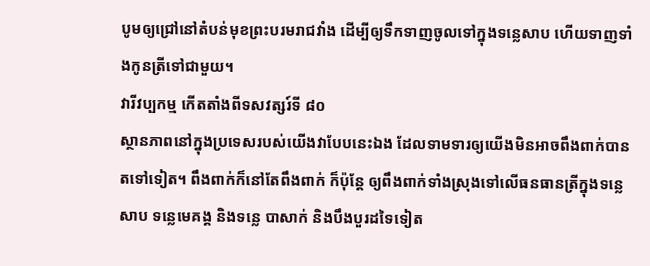បូមឲ្យជ្រៅនៅតំបន់មុខព្រះបរមរាជវាំង ដើម្បីឲ្យទឹកទាញចូលទៅក្នុងទន្លេសាប ហើយទាញទាំងកូនត្រីទៅជាមួយ។
វារីវប្បកម្ម កើតតាំងពីទសវត្សរ៍ទី ៨០
ស្ថានភាពនៅក្នុងប្រទេសរបស់យើងវាបែបនេះឯង ដែលទាមទារឲ្យយើងមិនអាចពឹងពាក់បានតទៅទៀត។ ពឹងពាក់ក៏នៅតែពឹងពាក់ ក៏ប៉ុន្តែ ឲ្យពឹងពាក់ទាំងស្រុងទៅលើធនធានត្រីក្នុងទន្លេសាប ទន្លេមេគង្គ និងទន្លេ បាសាក់ និងបឹងបួរដទៃទៀត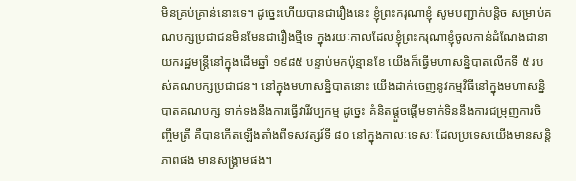មិនគ្រប់គ្រាន់នោះទេ។ ដូច្នេះហើយបានជារឿងនេះ ខ្ញុំព្រះករុណាខ្ញុំ សូមបញ្ជាក់បន្តិច សម្រាប់គណបក្សប្រជាជនមិនមែនជារឿងថ្មីទេ ក្នុងរយៈកាលដែលខ្ញុំព្រះករុណាខ្ញុំចូលកាន់ដំណែងជានាយករដ្ឋមន្រ្តីនៅក្នុងដើមឆ្នាំ ១៩៨៥ បន្ទាប់មកប៉ុន្មានខែ យើងក៏ធ្វើមហាសន្និបាតលើកទី ៥ របស់គណបក្សប្រជាជន។ នៅក្នុងមហាសន្និបាតនោះ យើងដាក់ចេញនូវកម្មវិធីនៅក្នុងមហាសន្និបាតគណបក្ស ទាក់ទងនឹងការធ្វើវារីវប្បកម្ម ដូច្នេះ គំនិតផ្តួចផ្តើមទាក់ទិននឹងការជម្រុញការចិញ្ចឹមត្រី គឺបានកើតឡើងតាំងពីទសវត្សរ៍ទី ៨០ នៅក្នុងកាលៈទេសៈ ដែលប្រទេសយើងមានសន្តិភាពផង មានសង្គ្រាមផង។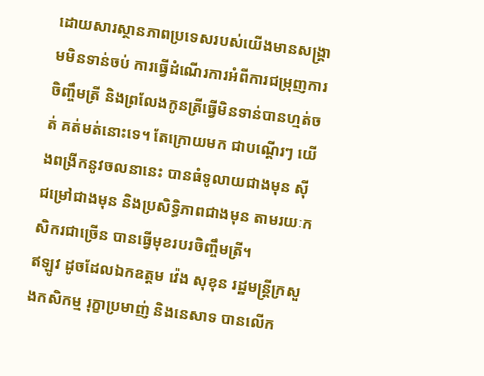ដោយសារស្ថានភាពប្រទេសរបស់យើងមានសង្គ្រាមមិនទាន់ចប់ ការធ្វើដំណើរការអំពីការជម្រុញការចិញ្ចឹមត្រី និងព្រលែងកូនត្រីធ្វើមិនទាន់បានហ្មត់ចត់ គត់មត់នោះទេ។ តែក្រោយមក ជាបណ្តើរៗ យើងពង្រីកនូវចលនានេះ បានធំទូលាយជាងមុន ស៊ីជម្រៅជាងមុន និងប្រសិទ្ធិភាពជាងមុន តាមរយៈកសិករជាច្រើន បានធ្វើមុខរបរចិញ្ចឹមត្រី។
ឥឡូវ ដូចដែលឯកឧត្តម វ៉េង សុខុន រដ្ឋមន្រ្តីក្រសួងកសិកម្ម រុក្ខាប្រមាញ់ និងនេសាទ បានលើក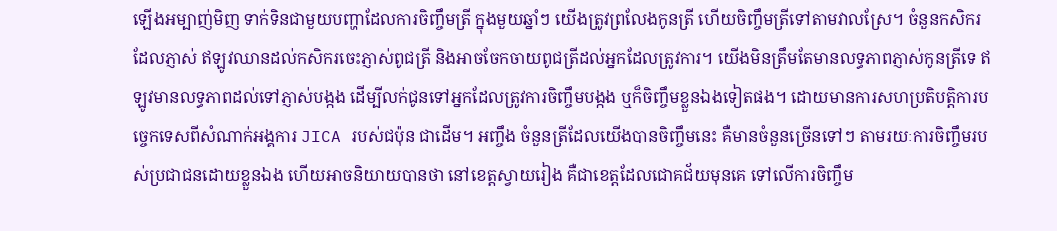ឡើងអម្បាញ់មិញ ទាក់ទិនជាមួយបញ្ហាដែលការចិញ្ចឹមត្រី ក្នុងមួយឆ្នាំៗ យើងត្រូវព្រលែងកូនត្រី ហើយចិញ្ចឹមត្រីទៅតាមវាលស្រែ។ ចំនួនកសិករដែលភ្ញាស់ ឥឡូវឈានដល់កសិករចេះភ្ញាស់ពូជត្រី និងអាចចែកចាយពូជត្រីដល់អ្នកដែលត្រូវការ។ យើងមិនត្រឹមតែមានលទ្ធភាពភ្ញាស់កូនត្រីទេ ឥឡូវមានលទ្ធភាពដល់ទៅភ្ញាស់បង្កង ដើម្បីលក់ជូនទៅអ្នកដែលត្រូវការចិញ្ចឹមបង្កង ឬក៏ចិញ្ចឹមខ្លួនឯងទៀតផង។ ដោយមានការសហប្រតិបត្តិការបច្ចេកទេសពីសំណាក់អង្គការ JICA របស់ជប៉ុន ជាដើម។ អញ្ចឹង ចំនួនត្រីដែលយើងបានចិញ្ចឹមនេះ គឺមានចំនួនច្រើនទៅៗ តាមរយៈការចិញ្ចឹមរបស់ប្រជាជនដោយខ្លួនឯង ហើយអាចនិយាយបានថា នៅខេត្តស្វាយរៀង គឺជាខេត្តដែលជោគជ័យមុនគេ ទៅលើការចិញ្ចឹម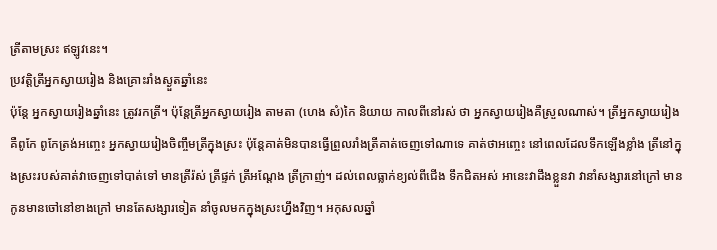ត្រីតាមស្រះ ឥឡូវនេះ។
ប្រវត្តិត្រីអ្នកស្វាយរៀង និងគ្រោះរាំងស្ងួតឆ្នាំនេះ
ប៉ុន្តែ អ្នកស្វាយរៀងឆ្នាំនេះ ត្រូវរកត្រី។ ប៉ុន្តែត្រីអ្នកស្វាយរៀង តាមតា (ហេង សំ)កៃ និយាយ កាលពីនៅរស់ ថា អ្នកស្វាយរៀងគឺស្រួលណាស់។ ត្រីអ្នកស្វាយរៀងគឺពូកែ ពូកែត្រង់អញ្ចេះ អ្នកស្វាយរៀងចិញ្ចឹមត្រីក្នុងស្រះ ប៉ុន្តែគាត់មិនបានធ្វើព្រួលរាំងត្រីគាត់ចេញទៅណាទេ គាត់ថាអញ្ចេះ នៅពេលដែលទឹកឡើងខ្លាំង ត្រីនៅក្នុងស្រះរបស់គាត់វាចេញទៅបាត់ទៅ មានត្រីរ៉ស់ ត្រីផ្ទក់ ត្រីអណ្តែង ត្រីក្រាញ់។ ដល់ពេលធ្លាក់ខ្យល់ពីជើង ទឹកជិតអស់ អានេះវាដឹងខ្លួនវា វានាំសង្សារនៅក្រៅ មានកូនមានចៅនៅខាងក្រៅ មានតែសង្សារទៀត នាំចូលមកក្នុងស្រះហ្នឹងវិញ។ អកុសលឆ្នាំ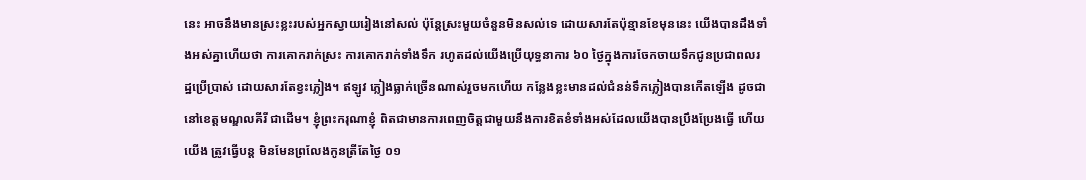នេះ អាចនឹងមានស្រះខ្លះរបស់អ្នកស្វាយរៀងនៅសល់ ប៉ុន្តែស្រះមួយចំនួនមិនសល់ទេ ដោយសារតែប៉ុន្មានខែមុននេះ យើងបានដឹងទាំងអស់គ្នាហើយថា ការគោករាក់ស្រះ ការគោករាក់ទាំងទឹក រហូតដល់យើងប្រើយុទ្ធនាការ ៦០ ថ្ងៃក្នុងការចែកចាយទឹកជូនប្រជាពលរដ្ឋប្រើប្រាស់ ដោយសារតែខ្វះភ្លៀង។ ឥឡូវ ភ្លៀងធ្លាក់ច្រើនណាស់រួចមកហើយ កន្លែងខ្លះមានដល់ជំនន់ទឹកភ្លៀងបានកើតឡើង ដូចជានៅខេត្តមណ្ឌលគីរី ជាដើម។ ខ្ញុំព្រះករុណាខ្ញុំ ពិតជាមានការពេញចិត្តជាមួយនឹងការខិតខំទាំងអស់ដែលយើងបានប្រឹងប្រែងធ្វើ ហើយយើង ត្រូវធ្វើបន្ត មិនមែនព្រលែងកូនត្រីតែថ្ងៃ ០១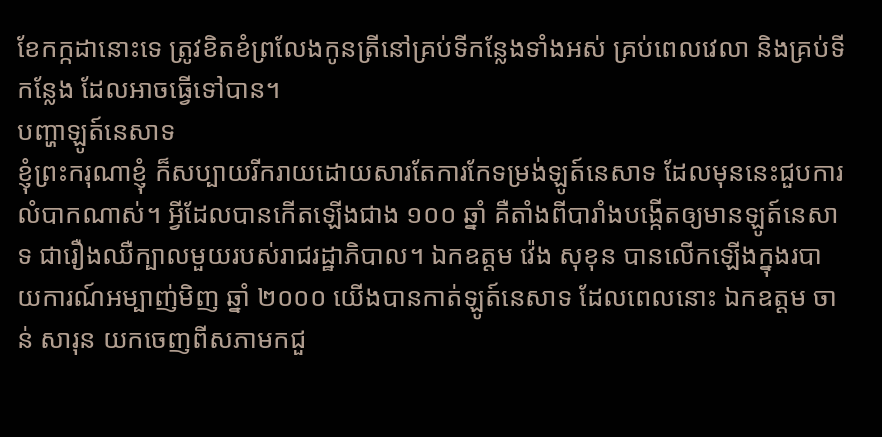ខែកក្កដានោះទេ ត្រូវខិតខំព្រលែងកូនត្រីនៅគ្រប់ទីកន្លែងទាំងអស់ គ្រប់ពេលវេលា និងគ្រប់ទីកន្លែង ដែលអាចធ្វើទៅបាន។
បញ្ហាឡូត៍នេសាទ
ខ្ញុំព្រះករុណាខ្ញុំ ក៏សប្បាយរីករាយដោយសារតែការកែទម្រង់ឡូត៍នេសាទ ដែលមុននេះជួបការលំបាកណាស់។ អ្វីដែលបានកើតឡើងជាង ១០០ ឆ្នាំ គឺតាំងពីបារាំងបង្កើតឲ្យមានឡូត៍នេសាទ ជារឿងឈឺក្បាលមួយរបស់រាជរដ្ឋាភិបាល។ ឯកឧត្តម វ៉េង សុខុន បានលើកឡើងក្នុងរបាយការណ៍អម្បាញ់មិញ ឆ្នាំ ២០០០ យើងបានកាត់ឡូត៍នេសាទ ដែលពេលនោះ ឯកឧត្តម ចាន់ សារុន យកចេញពីសភាមកជួ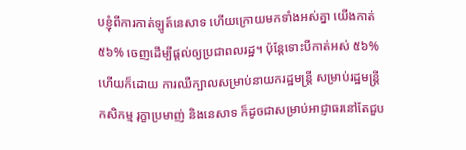បខ្ញុំពីការកាត់ឡូត៍នេសាទ ហើយក្រោយមកទាំងអស់គ្នា យើងកាត់ ៥៦% ចេញដើម្បីផ្តល់ឲ្យប្រជាពលរដ្ឋ។ ប៉ុន្តែទោះបីកាត់អស់ ៥៦% ហើយក៏ដោយ ការឈឺក្បាលសម្រាប់នាយករដ្ឋមន្ត្រី សម្រាប់រដ្ឋមន្ត្រីកសិកម្ម រុក្ខាប្រមាញ់ និងនេសាទ ក៏ដូចជាសម្រាប់អាជ្ញាធរនៅតែជួប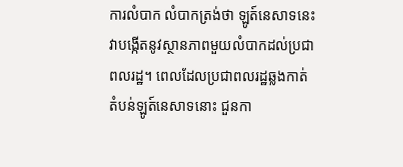ការលំបាក លំបាកត្រង់ថា ឡូត៍នេសាទនេះ វាបង្កើតនូវស្ថានភាពមួយលំបាកដល់ប្រជាពលរដ្ឋ។ ពេលដែលប្រជាពលរដ្ឋឆ្លងកាត់តំបន់ឡូត៍នេសាទនោះ ជួនកា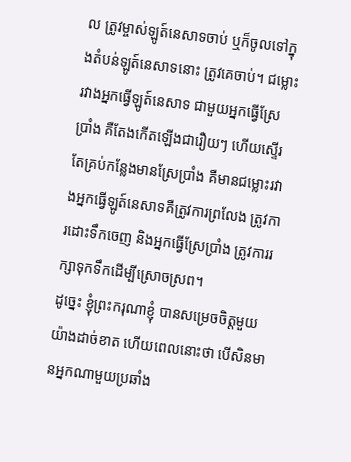ល ត្រូវម្ចាស់ឡូត៍នេសាទចាប់ ឬក៏ចូលទៅក្នុងតំបន់ឡូត៍នេសាទនោះ ត្រូវគេចាប់។ ជម្លោះរវាងអ្នកធ្វើឡូត៍នេសាទ ជាមួយអ្នកធ្វើស្រែប្រាំង គឺតែងកើតឡើងជារឿយៗ ហើយស្ទើរតែគ្រប់កន្លែងមានស្រែប្រាំង គឺមានជម្លោះរវាងអ្នកធ្វើឡូត៍នេសាទគឺត្រូវការព្រលែង ត្រូវការដោះទឹកចេញ និងអ្នកធ្វើស្រែប្រាំង ត្រូវការរក្សាទុកទឹកដើម្បីស្រោចស្រព។
ដូច្នេះ ខ្ញុំព្រះករុណាខ្ញុំ បានសម្រេចចិត្តមួយយ៉ាងដាច់ខាត ហើយពេលនោះថា បើសិនមានអ្នកណាមួយប្រឆាំង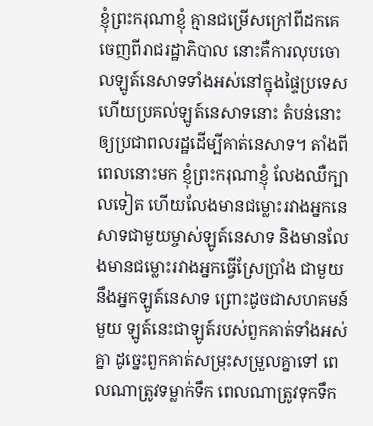ខ្ញុំព្រះករុណាខ្ញុំ គ្មានជម្រើសក្រៅពីដកគេចេញពីរាជរដ្ឋាភិបាល នោះគឺការលុបចោលឡូត៍នេសាទទាំងអស់នៅក្នុងផ្ទៃប្រទេស ហើយប្រគល់ឡូត៍នេសាទនោះ តំបន់នោះ ឲ្យប្រជាពលរដ្ឋដើម្បីគាត់នេសាទ។ តាំងពីពេលនោះមក ខ្ញុំព្រះករុណាខ្ញុំ លែងឈឺក្បាលទៀត ហើយលែងមានជម្លោះរវាងអ្នកនេសាទជាមួយម្ចាស់ឡូត៍នេសាទ និងមានលែងមានជម្លោះរវាងអ្នកធ្វើស្រែប្រាំង ជាមួយនឹងអ្នកឡូត៍នេសាទ ព្រោះដូចជាសហគមន៍មួយ ឡូត៍នេះជាឡូត៍របស់ពួកគាត់ទាំងអស់គ្នា ដូច្នេះពួកគាត់សម្រុះសម្រួលគ្នាទៅ ពេលណាត្រូវទម្លាក់ទឹក ពេលណាត្រូវទុកទឹក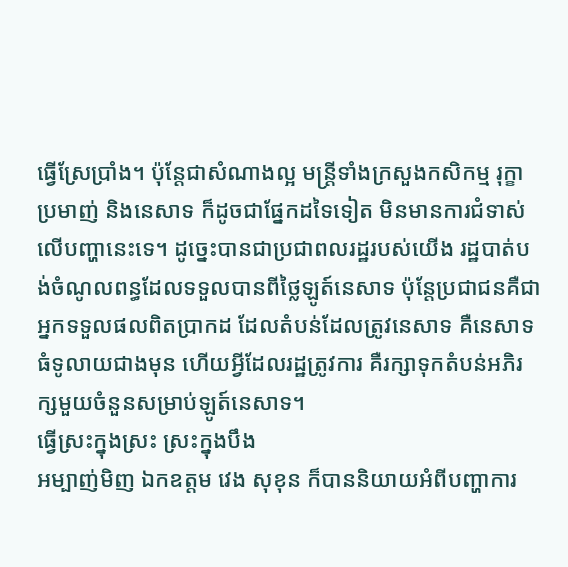ធ្វើស្រែប្រាំង។ ប៉ុន្តែជាសំណាងល្អ មន្ត្រីទាំងក្រសួងកសិកម្ម រុក្ខាប្រមាញ់ និងនេសាទ ក៏ដូចជាផ្នែកដទៃទៀត មិនមានការជំទាស់លើបញ្ហានេះទេ។ ដូច្នេះបានជាប្រជាពលរដ្ឋរបស់យើង រដ្ឋបាត់បង់ចំណូលពន្ធដែលទទួលបានពីថ្លៃឡូត៍នេសាទ ប៉ុន្តែប្រជាជនគឺជាអ្នកទទួលផលពិតប្រាកដ ដែលតំបន់ដែលត្រូវនេសាទ គឺនេសាទធំទូលាយជាងមុន ហើយអ្វីដែលរដ្ឋត្រូវការ គឺរក្សាទុកតំបន់អភិរក្សមួយចំនួនសម្រាប់ឡូត៍នេសាទ។
ធ្វើស្រះក្នុងស្រះ ស្រះក្នុងបឹង
អម្បាញ់មិញ ឯកឧត្តម វេង សុខុន ក៏បាននិយាយអំពីបញ្ហាការ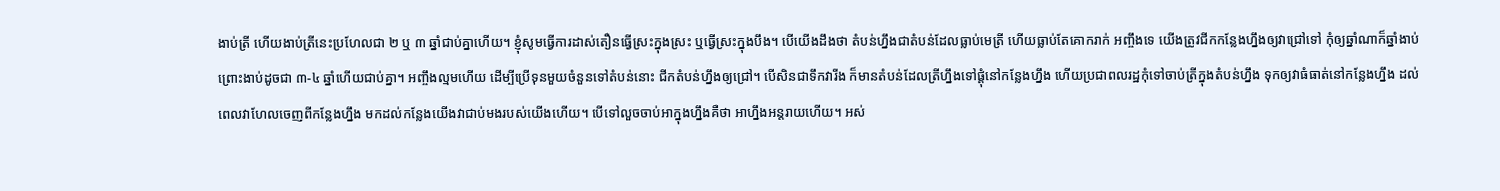ងាប់ត្រី ហើយងាប់ត្រីនេះប្រហែលជា ២ ឬ ៣ ឆ្នាំជាប់គ្នាហើយ។ ខ្ញុំសូមធ្វើការដាស់តឿនធ្វើស្រះក្នុងស្រះ ឬធ្វើស្រះក្នុងបឹង។ បើយើងដឹងថា តំបន់ហ្នឹងជាតំបន់ដែលធ្លាប់មេត្រី ហើយធ្លាប់តែគោករាក់ អញ្ចឹងទេ យើងត្រូវជីកកន្លែងហ្នឹងឲ្យវាជ្រៅទៅ កុំឲ្យឆ្នាំណាក៏ឆ្នាំងាប់ ព្រោះងាប់ដូចជា ៣-៤ ឆ្នាំហើយជាប់គ្នា។ អញ្ចឹងល្មមហើយ ដើម្បីប្រើទុនមួយចំនួនទៅតំបន់នោះ ជីកតំបន់ហ្នឹងឲ្យជ្រៅ។ បើសិនជាទឹកវារីង ក៏មានតំបន់ដែលត្រីហ្នឹងទៅផ្តុំនៅកន្លែងហ្នឹង ហើយប្រជាពលរដ្ឋកុំទៅចាប់ត្រីក្នុងតំបន់ហ្នឹង ទុកឲ្យវាធំធាត់នៅកន្លែងហ្នឹង ដល់ពេលវាហែលចេញពីកន្លែងហ្នឹង មកដល់កន្លែងយើងវាជាប់មងរបស់យើងហើយ។ បើទៅលួចចាប់អាក្នុងហ្នឹងគឺថា អាហ្នឹងអន្តរាយហើយ។ អស់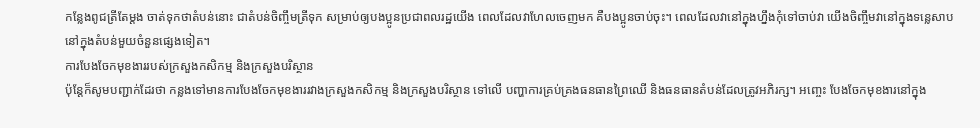កន្លែងពូជត្រីតែម្តង ចាត់ទុកថាតំបន់នោះ ជាតំបន់ចិញ្ចឹមត្រីទុក សម្រាប់ឲ្យបងប្អូនប្រជាពលរដ្ឋយើង ពេលដែលវាហែលចេញមក គឺបងប្អូនចាប់ចុះ។ ពេលដែលវានៅក្នុងហ្នឹងកុំទៅចាប់វា យើងចិញ្ចឹមវានៅក្នុងទន្លេសាប នៅក្នុងតំបន់មួយចំនួនផ្សេងទៀត។
ការបែងចែកមុខងាររបស់ក្រសួងកសិកម្ម និងក្រសួងបរិស្ថាន
ប៉ុន្តែក៏សូមបញ្ជាក់ដែរថា កន្លងទៅមានការបែងចែកមុខងាររវាងក្រសួងកសិកម្ម និងក្រសួងបរិស្ថាន ទៅលើ បញ្ហាការគ្រប់គ្រងធនធានព្រៃឈើ និងធនធានតំបន់ដែលត្រូវអភិរក្ស។ អញ្ចេះ បែងចែកមុខងារនៅក្នុង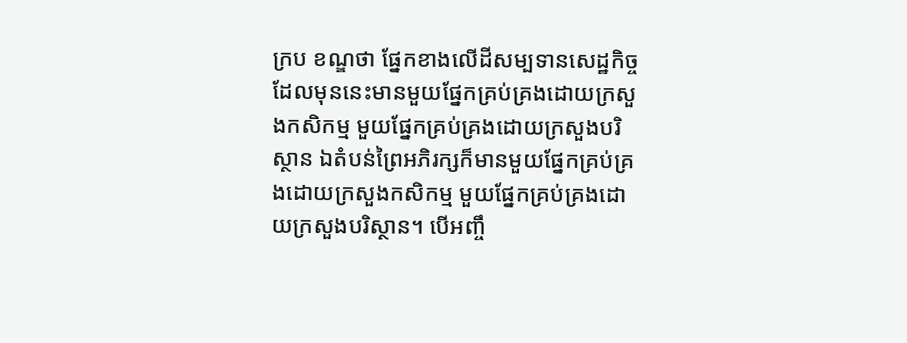ក្រប ខណ្ឌថា ផ្នែកខាងលើដីសម្បទានសេដ្ឋកិច្ចដែលមុននេះមានមួយផ្នែកគ្រប់គ្រងដោយក្រសួងកសិកម្ម មួយផ្នែកគ្រប់គ្រងដោយក្រសួងបរិស្ថាន ឯតំបន់ព្រៃអភិរក្សក៏មានមួយផ្នែកគ្រប់គ្រងដោយក្រសួងកសិកម្ម មួយផ្នែកគ្រប់គ្រងដោយក្រសួងបរិស្ថាន។ បើអញ្ចឹ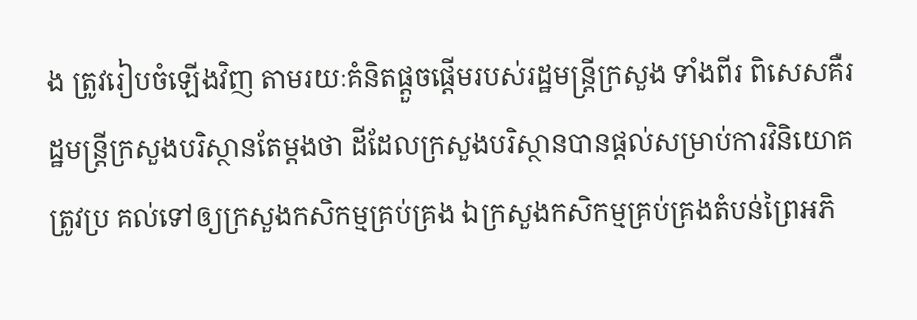ង ត្រូវរៀបចំឡើងវិញ តាមរយៈគំនិតផ្តួចផ្តើមរបស់រដ្ឋមន្ត្រីក្រសួង ទាំងពីរ ពិសេសគឺរដ្ឋមន្ត្រីក្រសួងបរិស្ថានតែម្តងថា ដីដែលក្រសួងបរិស្ថានបានផ្តល់សម្រាប់ការវិនិយោគត្រូវប្រ គល់ទៅឲ្យក្រសួងកសិកម្មគ្រប់គ្រង ឯក្រសួងកសិកម្មគ្រប់គ្រងតំបន់ព្រៃអភិ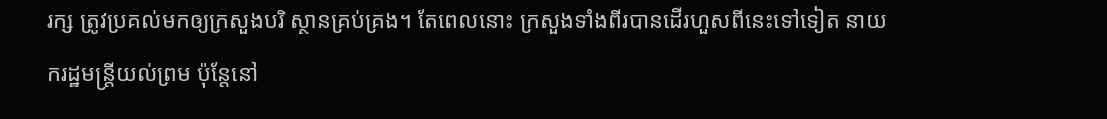រក្ស ត្រូវប្រគល់មកឲ្យក្រសួងបរិ ស្ថានគ្រប់គ្រង។ តែពេលនោះ ក្រសួងទាំងពីរបានដើរហួសពីនេះទៅទៀត នាយករដ្ឋមន្ត្រីយល់ព្រម ប៉ុន្តែនៅ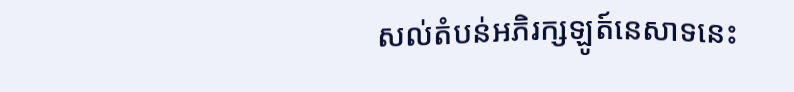សល់តំបន់អភិរក្សឡូត៍នេសាទនេះ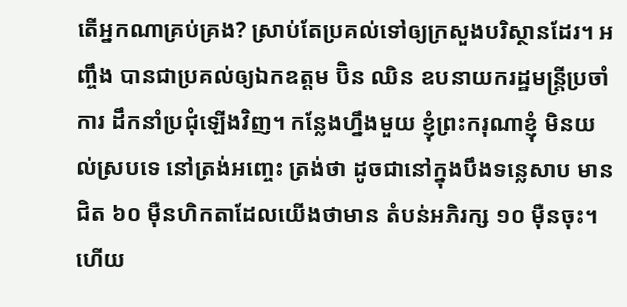តើអ្នកណាគ្រប់គ្រង? ស្រាប់តែប្រគល់ទៅឲ្យក្រសួងបរិស្ថានដែរ។ អញ្ចឹង បានជាប្រគល់ឲ្យឯកឧត្តម ប៊ិន ឈិន ឧបនាយករដ្ឋមន្ត្រីប្រចាំការ ដឹកនាំប្រជុំឡើងវិញ។ កន្លែងហ្នឹងមួយ ខ្ញុំព្រះករុណាខ្ញុំ មិនយល់ស្របទេ នៅត្រង់អញ្ចេះ ត្រង់ថា ដូចជានៅក្នុងបឹងទន្លេសាប មានជិត ៦០ ម៉ឺនហិកតាដែលយើងថាមាន តំបន់អភិរក្ស ១០ ម៉ឺនចុះ។ ហើយ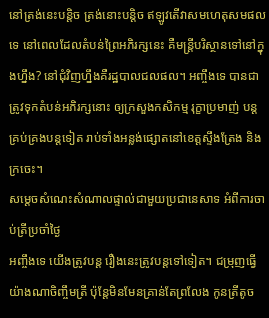នៅត្រង់នេះបន្តិច ត្រង់នោះបន្តិច ឥឡូវតើវាសមហេតុសមផលទេ នៅពេលដែលតំបន់ព្រៃអភិរក្សនេះ គឺមន្ត្រីបរិស្ថានទៅនៅក្នុងហ្នឹង? នៅជុំវិញហ្នឹងគឺរដ្ឋបាលជលផល។ អញ្ចឹងទេ បានជាត្រូវទុកតំបន់អភិរក្សនោះ ឲ្យក្រសួងកសិកម្ម រុក្ខាប្រមាញ់ បន្តគ្រប់គ្រងបន្តទៀត រាប់ទាំងអន្លង់ផ្សោតនៅខេត្តស្ទឹងត្រែង និងក្រចេះ។
សម្តេចសំណេះសំណាលផ្ទាល់ជាមួយប្រជានេសាទ អំពីការចាប់ត្រីប្រចាំថ្ងៃ
អញ្ចឹងទេ យើងត្រូវបន្ត រឿងនេះត្រូវបន្តទៅទៀត។ ជម្រុញធ្វើយ៉ាងណាចិញ្ចឹមត្រី ប៉ុន្តែមិនមែនគ្រាន់តែព្រលែង កូនត្រីតូច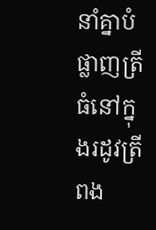នាំគ្នាបំផ្លាញត្រីធំនៅក្នុងរដូវត្រីពង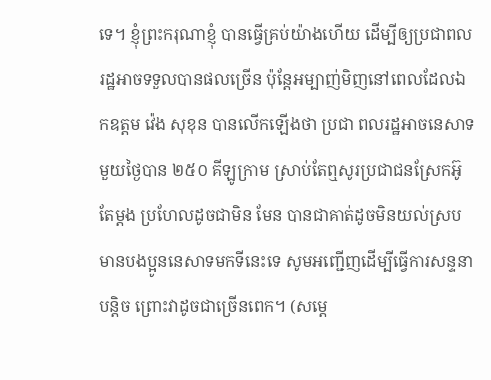ទេ។ ខ្ញុំព្រះករុណាខ្ញុំ បានធ្វើគ្រប់យ៉ាងហើយ ដើម្បីឲ្យប្រជាពល រដ្ឋអាចទទួលបានផលច្រើន ប៉ុន្តែអម្បាញ់មិញនៅពេលដែលឯកឧត្តម វ៉េង សុខុន បានលើកឡើងថា ប្រជា ពលរដ្ឋអាចនេសាទមួយថ្ងៃបាន ២៥០ គីឡូក្រាម ស្រាប់តែឮសូរប្រជាជនស្រែកអ៊ូតែម្តង ប្រហែលដូចជាមិន មែន បានជាគាត់ដូចមិនយល់ស្រប មានបងប្អូននេសាទមកទីនេះទេ សូមអញ្ជើញដើម្បីធ្វើការសន្ទនាបន្តិច ព្រោះវាដូចជាច្រើនពេក។ (សម្តេ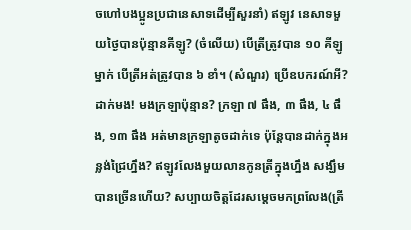ចហៅបងប្អូនប្រជានេសាទដើម្បីសួរនាំ) ឥឡូវ នេសាទមួយថ្ងៃបានប៉ុន្មានគីឡូ? (ចំលើយ) បើត្រីត្រូវបាន ១០ គីឡូម្នាក់ បើត្រីអត់ត្រូវបាន ៦ ខាំ។ (សំណួរ) ប្រើឧបករណ៍អី? ដាក់មង! មងក្រឡាប៉ុន្មាន? ក្រឡា ៧ ផឹង, ៣ ផឹង, ៤ ផឹង, ១៣ ផឹង អត់មានក្រឡាតូចដាក់ទេ ប៉ុន្តែបានដាក់ក្នុងអន្លង់ជ្រៃហ្នឹង? ឥឡូវលែងមួយលានកូនត្រីក្នុងហ្នឹង សង្ឃឹមបានច្រើនហើយ? សប្បាយចិត្តដែរសម្តេចមកព្រលែង(ត្រី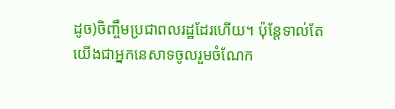ដូច)ចិញ្ចឹមប្រជាពលរដ្ឋដែរហើយ។ ប៉ុន្តែទាល់តែ យើងជាអ្នកនេសាទចូលរួមចំណែក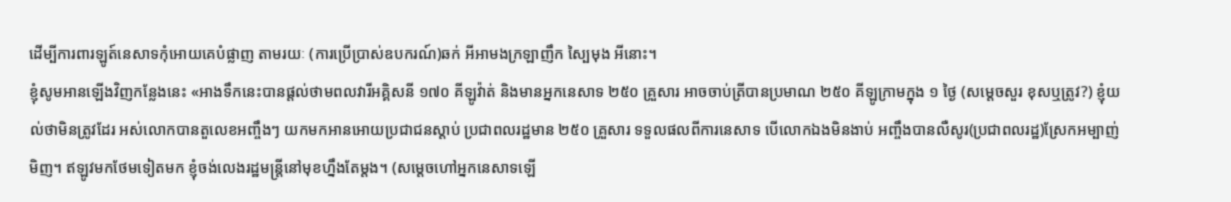ដើម្បីការពារឡូត៍នេសាទកុំអោយគេបំផ្លាញ តាមរយៈ (ការប្រើប្រាស់ឧបករណ៍)ឆក់ អីអាមងក្រឡាញឹក ស្បៃមុង អីនោះ។
ខ្ញុំសូមអានឡើងវិញកន្លែងនេះ «អាងទឹកនេះបានផ្តល់ថាមពលវារីអគ្គិសនី ១៧០ គីឡូវ៉ាត់ និងមានអ្នកនេសាទ ២៥០ គ្រួសារ អាចចាប់ត្រីបានប្រមាណ ២៥០ គីឡូក្រាមក្នុង ១ ថ្ងៃ (សម្តេចសួរ ខុសឬត្រូវ?) ខ្ញុំយល់ថាមិនត្រូវដែរ អស់លោកបានតួលេខអញ្ចឹងៗ យកមកអានអោយប្រជាជនស្តាប់ ប្រជាពលរដ្ឋមាន ២៥០ គ្រួសារ ទទួលផលពីការនេសាទ បើលោកឯងមិនងាប់ អញ្ចឹងបានលឺសូរ(ប្រជាពលរដ្ឋ)ស្រែកអម្បាញ់មិញ។ ឥឡូវមកថែមទៀតមក ខ្ញុំចង់លេងរដ្ឋមន្រ្តីនៅមុខហ្នឹងតែម្ដង។ (សម្តេចហៅអ្នកនេសាទឡើ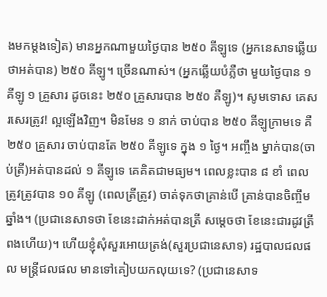ងមកម្តងទៀត) មានអ្នកណាមួយថ្ងៃបាន ២៥០ គីឡូទេ (អ្នកនេសាទឆ្លើយថាអត់បាន) ២៥០ គីឡូ។ ច្រើនណាស់។ (អ្នកឆ្លើយបំភ្លឺថា មួយថ្ងៃបាន ១ គីឡូ ១ គ្រួសារ ដូចនេះ ២៥០ គ្រួសារបាន ២៥០ គឺឡូ)។ សូមទោស គេសរសេរត្រូវ! ល្អឡើងវិញ។ មិនមែន ១ នាក់ ចាប់បាន ២៥០ គីឡូក្រាមទេ គឺ ២៥០ គ្រួសារ ចាប់បានតែ ២៥០ គីឡូទេ ក្នុង ១ ថ្ងៃ។ អញ្ចឹង ម្នាក់បាន(ចាប់ត្រី)អត់បានដល់ ១ គីឡូទេ គេគិតជាមធ្យម។ ពេលខ្លះបាន ៨ ខាំ ពេលត្រូវត្រូវបាន ១០ គីឡូ (ពេលត្រីត្រូវ) ចាត់ទុកថាគ្រាន់បើ គ្រាន់បានចិញ្ចឹមឆ្នាំង។ (ប្រជានេសាទថា ខែនេះដាក់អត់បានត្រី សម្តេចថា ខែនេះជារដូវត្រីពងហើយ)។ ហើយខ្ញុំសុំសួរអោយត្រង់(សួរប្រជានេសាទ) រដ្ឋបាលជលផល មន្ត្រីជលផល មានទៅគៀបយកលុយទេ? (ប្រជានេសាទ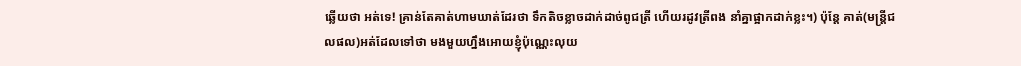ឆ្លើយថា អត់ទេ! គ្រាន់តែគាត់ហាមឃាត់ដែរថា ទឹកតិចខ្លាចដាក់ដាច់ពូជត្រី ហើយរដូវត្រីពង នាំគ្នាផ្អាកដាក់ខ្លះ។) ប៉ុន្តែ គាត់(មន្រ្តីជលផល)អត់ដែលទៅថា មងមួយហ្នឹងអោយខ្ញុំប៉ុណ្ណេះលុយ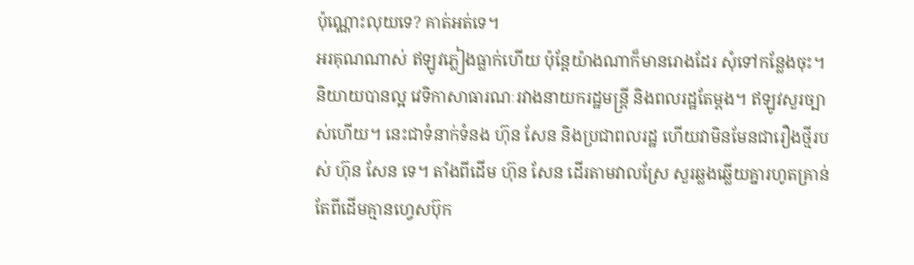ប៉ុណ្ណោះលុយទេ? គាត់អត់ទេ។
អរគុណណាស់ ឥឡូវភ្លៀងធ្លាក់ហើយ ប៉ុន្តែយ៉ាងណាក៏មានរោងដែរ សុំទៅកន្លែងចុះ។ និយាយបានល្អ វេទិកាសាធារណៈរវាងនាយករដ្ឋមន្ត្រី និងពលរដ្ឋតែម្តង។ ឥឡូវសួរច្បាស់ហើយ។ នេះជាទំនាក់ទំនង ហ៊ុន សែន និងប្រជាពលរដ្ឋ ហើយវាមិនមែនជារឿងថ្មីរបស់ ហ៊ុន សែន ទេ។ តាំងពីដើម ហ៊ុន សែន ដើរតាមវាលស្រែ សួរឆ្លងឆ្លើយគ្នារហូតគ្រាន់តែពីដើមគ្មានហ្វេសប៊ុក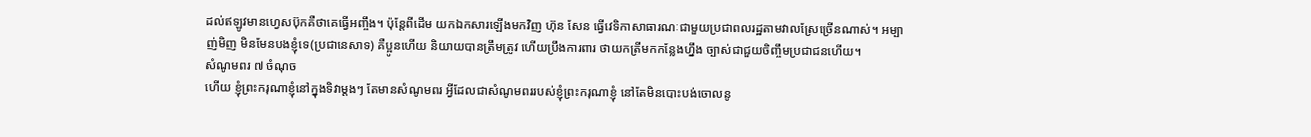ដល់ឥឡូវមានហ្វេសប៊ុកគឺថាគេធ្វើអញ្ចឹង។ ប៉ុន្តែពីដើម យកឯកសារឡើងមកវិញ ហ៊ុន សែន ធ្វើវេទិកាសាធារណៈជាមួយប្រជាពលរដ្ឋតាមវាលស្រែច្រើនណាស់។ អម្បាញ់មិញ មិនមែនបងខ្ញុំទេ(ប្រជានេសាទ) គឺប្អូនហើយ និយាយបានត្រឹមត្រូវ ហើយប្រឹងការពារ ថាយកត្រីមកកន្លែងហ្នឹង ច្បាស់ជាជួយចិញ្ចឹមប្រជាជនហើយ។
សំណូមពរ ៧ ចំណុច
ហើយ ខ្ញុំព្រះករុណាខ្ញុំនៅក្នុងទិវាម្តងៗ តែមានសំណូមពរ អ្វីដែលជាសំណូមពររបស់ខ្ញុំព្រះករុណាខ្ញុំ នៅតែមិនបោះបង់ចោលនូ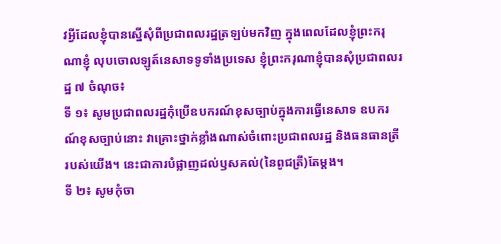វអ្វីដែលខ្ញុំបានស្នើសុំពីប្រជាពលរដ្ឋត្រឡប់មកវិញ ក្នុងពេលដែលខ្ញុំព្រះករុណាខ្ញុំ លុបចោលឡូត៍នេសាទទូទាំងប្រទេស ខ្ញុំព្រះករុណាខ្ញុំបានសុំប្រជាពលរដ្ឋ ៧ ចំណុច៖
ទី ១៖ សូមប្រជាពលរដ្ឋកុំប្រើឧបករណ៍ខុសច្បាប់ក្នុងការធ្វើនេសាទ ឧបករណ៍ខុសច្បាប់នោះ វាគ្រោះថ្នាក់ខ្លាំងណាស់ចំពោះប្រជាពលរដ្ឋ និងធនធានត្រីរបស់យើង។ នេះជាការបំផ្លាញដល់ឫសគល់(នៃពូជត្រី)តែម្តង។
ទី ២៖ សូមកុំចា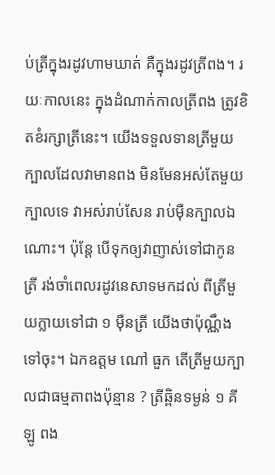ប់ត្រីក្នុងរដូវហាមឃាត់ គឺក្នុងរដូវត្រីពង។ រយៈកាលនេះ ក្នុងដំណាក់កាលត្រីពង ត្រូវខិតខំរក្សាត្រីនេះ។ យើងទទួលទានត្រីមួយក្បាលដែលវាមានពង មិនមែនអស់តែមួយក្បាលទេ វាអស់រាប់សែន រាប់ម៉ឺនក្បាលឯណោះ។ ប៉ុន្តែ បើទុកឲ្យវាញាស់ទៅជាកូនត្រី រង់ចាំពេលរដូវនេសាទមកដល់ ពីត្រីមួយក្លាយទៅជា ១ ម៉ឺនត្រី យើងថាប៉ុណ្ណឹងទៅចុះ។ ឯកឧត្តម ណៅ ធួក តើត្រីមួយក្បាលជាធម្មតាពងប៉ុន្មាន ? ត្រីឆ្ពិនទម្ងន់ ១ គីឡូ ពង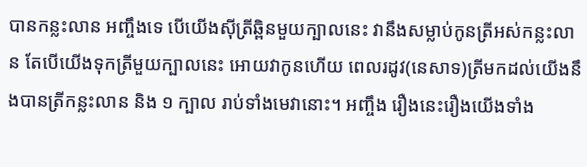បានកន្លះលាន អញ្ចឹងទេ បើយើងស៊ីត្រីឆ្ពិនមួយក្បាលនេះ វានឹងសម្លាប់កូនត្រីអស់កន្លះលាន តែបើយើងទុកត្រីមួយក្បាលនេះ អោយវាកូនហើយ ពេលរដូវ(នេសាទ)ត្រីមកដល់យើងនឹងបានត្រីកន្លះលាន និង ១ ក្បាល រាប់ទាំងមេវានោះ។ អញ្ចឹង រឿងនេះរឿងយើងទាំង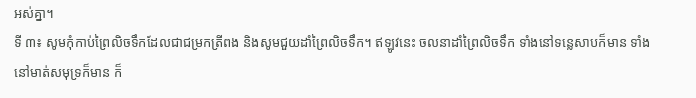អស់គ្នា។
ទី ៣៖ សូមកុំកាប់ព្រៃលិចទឹកដែលជាជម្រកត្រីពង និងសូមជួយដាំព្រៃលិចទឹក។ ឥឡូវនេះ ចលនាដាំព្រៃលិចទឹក ទាំងនៅទន្លេសាបក៏មាន ទាំងនៅមាត់សមុទ្រក៏មាន ក៏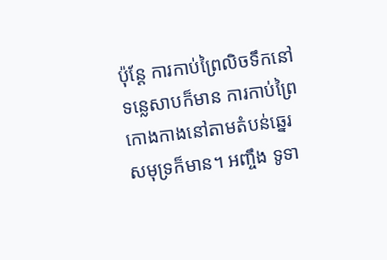ប៉ុន្តែ ការកាប់ព្រៃលិចទឹកនៅទន្លេសាបក៏មាន ការកាប់ព្រៃកោងកាងនៅតាមតំបន់ឆ្នេរសមុទ្រក៏មាន។ អញ្ចឹង ទូទា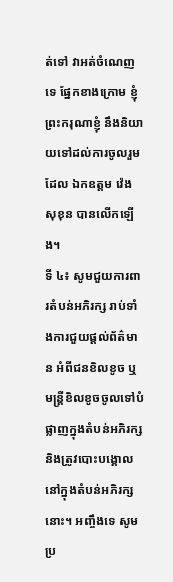ត់ទៅ វាអត់ចំណេញទេ ផ្នែកខាងក្រោម ខ្ញុំព្រះករុណាខ្ញុំ នឹងនិយាយទៅដល់ការចូលរួមដែល ឯកឧត្តម វ៉េង សុខុន បានលើកឡើង។
ទី ៤៖ សូមជួយការពារតំបន់អភិរក្ស រាប់ទាំងការជួយផ្តល់ព័ត៌មាន អំពីជនខិលខូច ឬមន្ត្រីខិលខូចចូលទៅបំផ្លាញក្នុងតំបន់អភិរក្ស និងត្រូវបោះបង្គោលនៅក្នុងតំបន់អភិរក្សនោះ។ អញ្ចឹងទេ សូមប្រ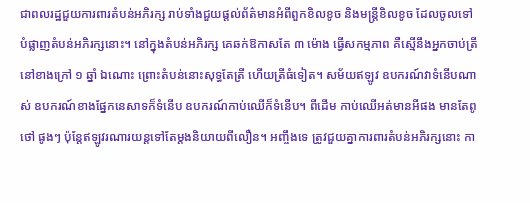ជាពលរដ្ឋជួយការពារតំបន់អភិរក្ស រាប់ទាំងជួយផ្តល់ព័ត៌មានអំពីពួកខិលខូច និងមន្ត្រីខិលខូច ដែលចូលទៅបំផ្លាញតំបន់អភិរក្សនោះ។ នៅក្នុងតំបន់អភិរក្ស គេឆក់ឱកាសតែ ៣ ម៉ោង ធ្វើសកម្មភាព គឺស្មើនឹងអ្នកចាប់ត្រីនៅខាងក្រៅ ១ ឆ្នាំ ឯណោះ ព្រោះតំបន់នោះសុទ្ធតែត្រី ហើយត្រីធំទៀត។ សម័យឥឡូវ ឧបករណ៍វាទំនើបណាស់ ឧបករណ៍ខាងផ្នែកនេសាទក៏ទំនើប ឧបករណ៍កាប់ឈើក៏ទំនើប។ ពីដើម កាប់ឈើអត់មានអីផង មានតែពូថៅ ផូងៗ ប៉ុន្តែឥឡូវរណារយន្តទៅតែម្តងនិយាយពីលឿន។ អញ្ចឹងទេ ត្រូវជួយគ្នាការពារតំបន់អភិរក្សនោះ កា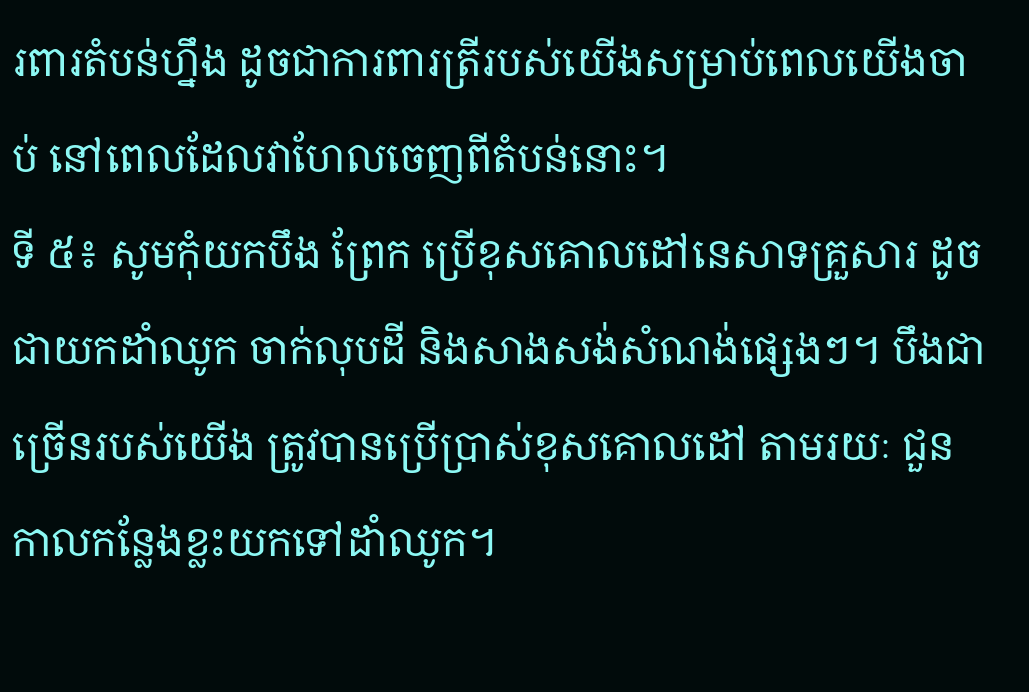រពារតំបន់ហ្នឹង ដូចជាការពារត្រីរបស់យើងសម្រាប់ពេលយើងចាប់ នៅពេលដែលវាហែលចេញពីតំបន់នោះ។
ទី ៥៖ សូមកុំយកបឹង ព្រែក ប្រើខុសគោលដៅនេសាទគ្រួសារ ដូចជាយកដាំឈូក ចាក់លុបដី និងសាងសង់សំណង់ផ្សេងៗ។ បឹងជាច្រើនរបស់យើង ត្រូវបានប្រើប្រាស់ខុសគោលដៅ តាមរយៈ ជួនកាលកន្លែងខ្លះយកទៅដាំឈូក។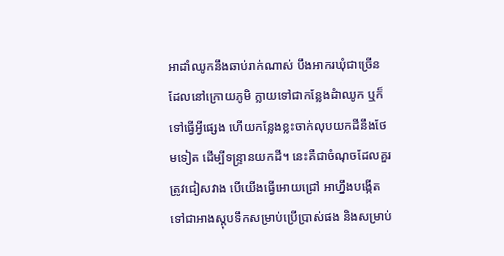អាដាំឈូកនឹងឆាប់រាក់ណាស់ បឹងអាករឃុំជាច្រើន ដែលនៅក្រោយភូមិ ក្លាយទៅជាកន្លែងដំាឈូក ឬក៏ទៅធ្វើអ្វីផ្សេង ហើយកន្លែងខ្លះចាក់លុបយកដីនឹងថែមទៀត ដើម្បីទន្ទ្រានយកដី។ នេះគឺជាចំណុចដែលគួរត្រូវជៀសវាង បើយើងធ្វើអោយជ្រៅ អាហ្នឹងបង្កើតទៅជាអាងស្តុបទឹកសម្រាប់ប្រើប្រាស់ផង និងសម្រាប់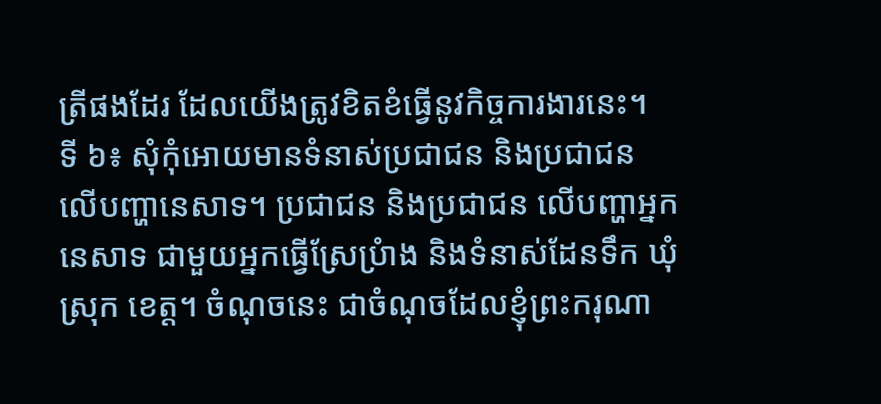ត្រីផងដែរ ដែលយើងត្រូវខិតខំធ្វើនូវកិច្ចការងារនេះ។
ទី ៦៖ សុំកុំអោយមានទំនាស់ប្រជាជន និងប្រជាជន លើបញ្ហានេសាទ។ ប្រជាជន និងប្រជាជន លើបញ្ហាអ្នកនេសាទ ជាមួយអ្នកធ្វើស្រែប្រំាង និងទំនាស់ដែនទឹក ឃុំ ស្រុក ខេត្ត។ ចំណុចនេះ ជាចំណុចដែលខ្ញុំព្រះករុណា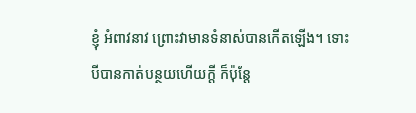ខ្ញុំ អំពាវនាវ ព្រោះវាមានទំនាស់បានកើតឡើង។ ទោះបីបានកាត់បន្ថយហើយក្តី ក៏ប៉ុន្តែ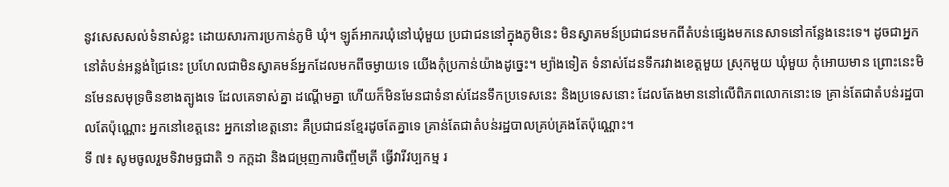នូវសេសសល់ទំនាស់ខ្លះ ដោយសារការប្រកាន់ភូមិ ឃុំ។ ឡូត៍អាករឃុំនៅឃុំមួយ ប្រជាជននៅក្នុងភូមិនេះ មិនស្វាគមន៍ប្រជាជនមកពីតំបន់ផ្សេងមកនេសាទនៅកន្លែងនេះទេ។ ដូចជាអ្នកនៅតំបន់អន្លង់ជ្រៃនេះ ប្រហែលជាមិនស្វាគមន៍អ្នកដែលមកពីចម្ងាយទេ យើងកុំប្រកាន់យ៉ាងដូច្នេះ។ ម្យ៉ាងទៀត ទំនាស់ដែនទឹករវាងខេត្តមួយ ស្រុកមួយ ឃុំមួយ កុំអោយមាន ព្រោះនេះមិនមែនសមុទ្រចិនខាងត្បូងទេ ដែលគេទាស់គ្នា ដណ្តើមគ្នា ហើយក៏មិនមែនជាទំនាស់ដែនទឹកប្រទេសនេះ និងប្រទេសនោះ ដែលតែងមាននៅលើពិភពលោកនោះទេ គ្រាន់តែជាតំបន់រដ្ឋបាលតែប៉ុណ្ណោះ អ្នកនៅខេត្តនេះ អ្នកនៅខេត្តនោះ គឺប្រជាជនខ្មែរដូចតែគ្នាទេ គ្រាន់តែជាតំបន់រដ្ឋបាលគ្រប់គ្រងតែប៉ុណ្ណោះ។
ទី ៧៖ សូមចូលរួមទិវាមច្ឆជាតិ ១ កក្តដា និងជម្រុញការចិញ្ចឹមត្រី ធ្វើវារីវប្បកម្ម រ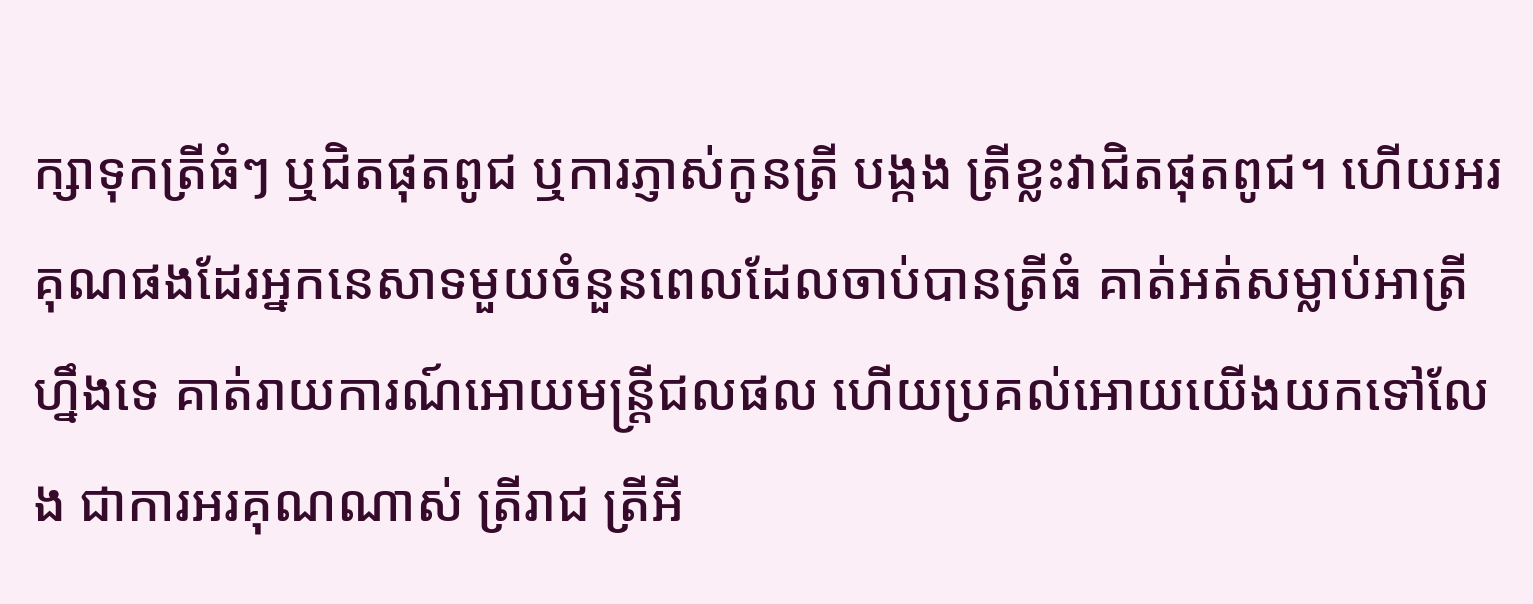ក្សាទុកត្រីធំៗ ឬជិតផុតពូជ ឬការភ្ញាស់កូនត្រី បង្កង ត្រីខ្លះវាជិតផុតពូជ។ ហើយអរគុណផងដែរអ្នកនេសាទមួយចំនួនពេលដែលចាប់បានត្រីធំ គាត់អត់សម្លាប់អាត្រីហ្នឹងទេ គាត់រាយការណ៍អោយមន្ត្រីជលផល ហើយប្រគល់អោយយើងយកទៅលែង ជាការអរគុណណាស់ ត្រីរាជ ត្រីអី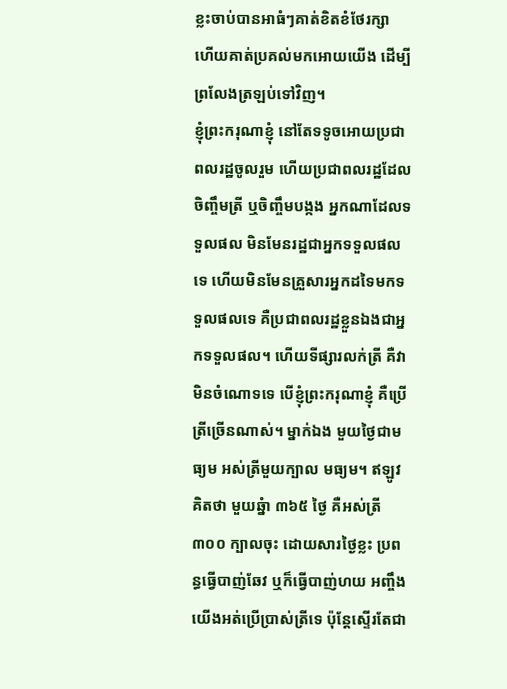ខ្លះចាប់បានអាធំៗគាត់ខិតខំថែរក្សា ហើយគាត់ប្រគល់មកអោយយើង ដើម្បីព្រលែងត្រឡប់ទៅវិញ។
ខ្ញុំព្រះករុណាខ្ញុំ នៅតែទទូចអោយប្រជាពលរដ្ឋចូលរួម ហើយប្រជាពលរដ្ឋដែលចិញ្ចឹមត្រី ឬចិញ្ចឹមបង្កង អ្នកណាដែលទទួលផល មិនមែនរដ្ឋជាអ្នកទទួលផលទេ ហើយមិនមែនគ្រួសារអ្នកដទៃមកទទួលផលទេ គឺប្រជាពលរដ្ឋខ្លួនឯងជាអ្នកទទួលផល។ ហើយទីផ្សារលក់ត្រី គឺវាមិនចំណោទទេ បើខ្ញុំព្រះករុណាខ្ញុំ គឺប្រើត្រីច្រើនណាស់។ ម្នាក់ឯង មួយថ្ងៃជាមធ្យម អស់ត្រីមួយក្បាល មធ្យម។ ឥឡូវគិតថា មួយឆ្នំា ៣៦៥ ថ្ងៃ គឺអស់ត្រី ៣០០ ក្បាលចុះ ដោយសារថ្ងៃខ្លះ ប្រពន្ធធ្វើបាញ់ឆែវ ឬក៏ធ្វើបាញ់ហយ អញ្ចឹងយើងអត់ប្រើប្រាស់ត្រីទេ ប៉ុន្តែស្ទើរតែជា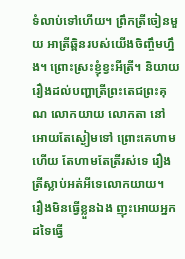ទំលាប់ទៅហើយ។ ព្រឹកត្រីចៀនមួយ អាត្រីឆ្ពិនរបស់យើងចិញ្ចឹមហ្នឹង។ ព្រោះស្រះខ្ញុំខ្វះអីត្រី។ និយាយរឿងដល់បញ្ហាត្រីព្រះតេជព្រះគុណ លោកយាយ លោកតា នៅអោយតែស្ងៀមទៅ ព្រោះគេហាម ហើយ តែហាមតែត្រីរស់ទេ រឿងត្រីស្លាប់អត់អីទេលោកយាយ។
រឿងមិនធ្វើខ្លួនឯង ញុះអោយអ្នកដទៃធ្វើ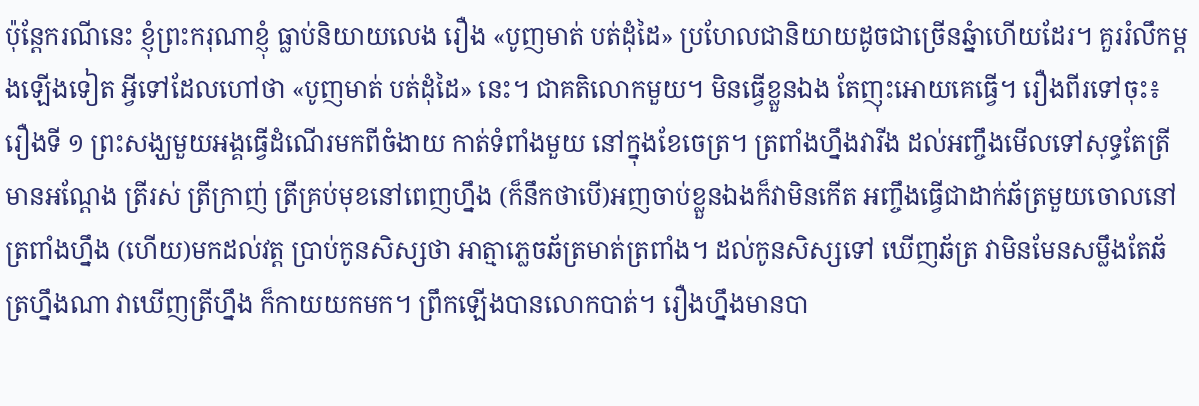ប៉ុន្តែករណីនេះ ខ្ញុំព្រះករុណាខ្ញុំ ធ្លាប់និយាយលេង រឿង «បូញមាត់ បត់ដុំដៃ» ប្រហែលជានិយាយដូចជាច្រើនឆ្នំាហើយដែរ។ គួររំលឹកម្តងឡើងទៀត អ្វីទៅដែលហៅថា «បូញមាត់ បត់ដុំដៃ» នេះ។ ជាគតិលោកមួយ។ មិនធ្វើខ្លួនឯង តែញុះអោយគេធ្វើ។ រឿងពីរទៅចុះ៖ រឿងទី ១ ព្រះសង្ឃមួយអង្គធ្វើដំណើរមកពីចំងាយ កាត់ទំពាំងមួយ នៅក្នុងខែចេត្រ។ ត្រពាំងហ្នឹងវារីង ដល់អញ្ចឹងមើលទៅសុទ្ធតែត្រី មានអណ្ដែង ត្រីរស់ ត្រីក្រាញ់ ត្រីគ្រប់មុខនៅពេញហ្នឹង (ក៏នឹកថាបើ)អញចាប់ខ្លួនឯងក៏វាមិនកើត អញ្ចឹងធ្វើជាដាក់ឆ័ត្រមួយចោលនៅត្រពាំងហ្នឹង (ហើយ)មកដល់វត្ត ប្រាប់កូនសិស្សថា អាត្មាភ្លេចឆ័ត្រមាត់ត្រពាំង។ ដល់កូនសិស្សទៅ ឃើញឆ័ត្រ វាមិនមែនសម្លឹងតែឆ័ត្រហ្នឹងណា វាឃើញត្រីហ្នឹង ក៏កាយយកមក។ ព្រឹកឡើងបានលោកបាត់។ រឿងហ្នឹងមានបា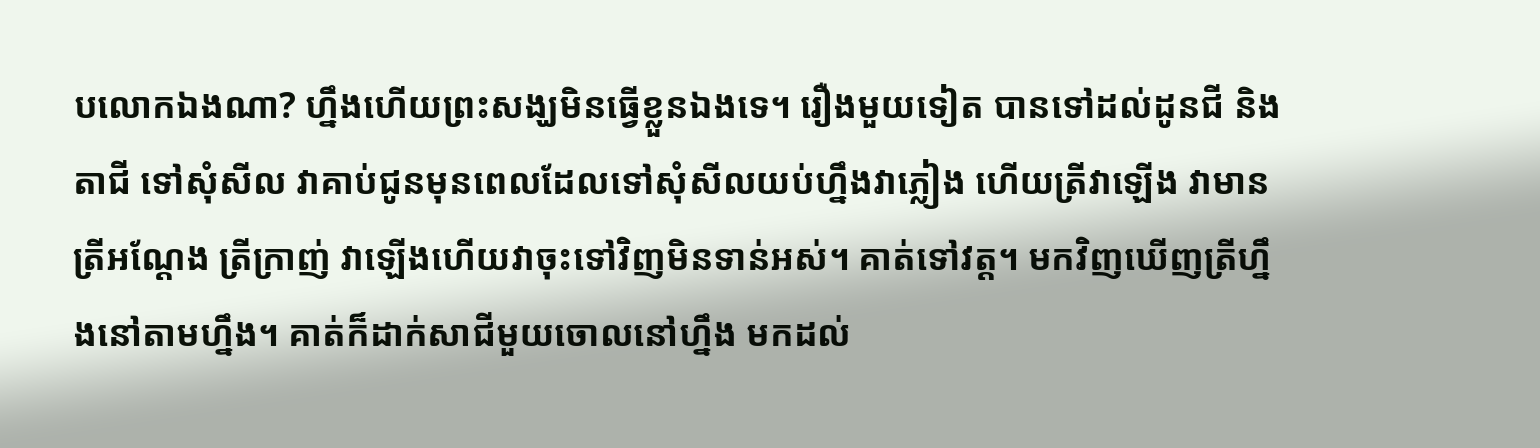បលោកឯងណា? ហ្នឹងហើយព្រះសង្ឃមិនធ្វើខ្លួនឯងទេ។ រឿងមួយទៀត បានទៅដល់ដូនជី និងតាជី ទៅសុំសីល វាគាប់ជូនមុនពេលដែលទៅសុំសីលយប់ហ្នឹងវាភ្លៀង ហើយត្រីវាឡើង វាមានត្រីអណ្ដែង ត្រីក្រាញ់ វាឡើងហើយវាចុះទៅវិញមិនទាន់អស់។ គាត់ទៅវត្ត។ មកវិញឃើញត្រីហ្នឹងនៅតាមហ្នឹង។ គាត់ក៏ដាក់សាជីមួយចោលនៅហ្នឹង មកដល់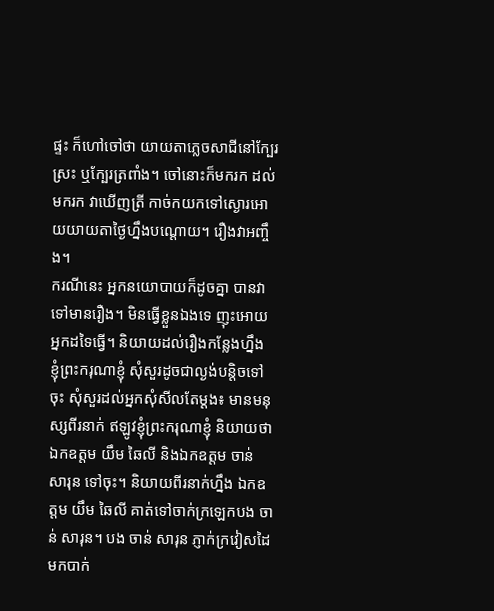ផ្ទះ ក៏ហៅចៅថា យាយតាភ្លេចសាជីនៅក្បែរស្រះ ឬក្បែរត្រពាំង។ ចៅនោះក៏មករក ដល់មករក វាឃើញត្រី កាច់កយកទៅស្ងោរអោយយាយតាថ្ងៃហ្នឹងបណ្ដោយ។ រឿងវាអញ្ចឹង។
ករណីនេះ អ្នកនយោបាយក៏ដូចគ្នា បានវាទៅមានរឿង។ មិនធ្វើខ្លួនឯងទេ ញុះអោយអ្នកដទៃធ្វើ។ និយាយដល់រឿងកន្លែងហ្នឹង ខ្ញុំព្រះករុណាខ្ញុំ សុំសួរដូចជាល្ងង់បន្ដិចទៅចុះ សុំសួរដល់អ្នកសុំសីលតែម្ដង៖ មានមនុស្សពីរនាក់ ឥឡូវខ្ញុំព្រះករុណាខ្ញុំ និយាយថា ឯកឧត្តម យឹម ឆៃលី និងឯកឧត្តម ចាន់ សារុន ទៅចុះ។ និយាយពីរនាក់ហ្នឹង ឯកឧត្តម យឹម ឆៃលី គាត់ទៅចាក់ក្រឡេកបង ចាន់ សារុន។ បង ចាន់ សារុន ភ្ញាក់ក្រវៀសដៃមកបាក់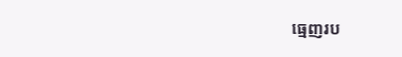ធ្មេញរប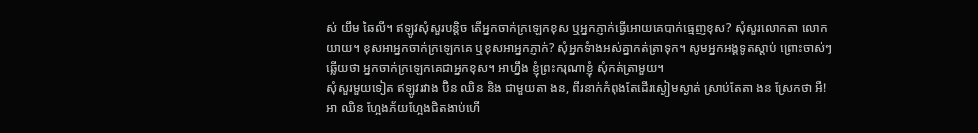ស់ យឹម ឆៃលី។ ឥឡូវសុំសួរបន្តិច តើអ្នកចាក់ក្រឡេកខុស ឬអ្នកភ្ញាក់ធ្វើអោយគេបាក់ធ្មេញខុស? សុំសួរលោកតា លោកយាយ។ ខុសអាអ្នកចាក់ក្រឡេកគេ ឬខុសអាអ្នកភ្ញាក់? សុំអ្នកទំាងអស់គ្នាកត់ត្រាទុក។ សូមអ្នកអង្គទូតស្តាប់ ព្រោះចាស់ៗ ឆ្លើយថា អ្នកចាក់ក្រឡេកគេជាអ្នកខុស។ អាហ្នឹង ខ្ញុំព្រះករុណាខ្ញុំ សុំកត់ត្រាមួយ។
សុំសួរមួយទៀត ឥឡូវរវាង ប៊ិន ឈិន និង ជាមួយតា ងន, ពីរនាក់កំពុងតែដើរស្ងៀមស្ងាត់ ស្រាប់តែតា ងន ស្រែកថា អឺ! អា ឈិន ហែ្អងភ័យហែ្អងជិតងាប់ហើ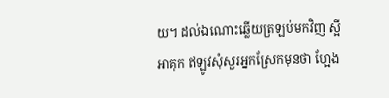យ។ ដល់ឯណោះឆ្លើយត្រឡប់មកវិញ ស្អីអាគុក ឥឡូវសុំសួរអ្នកស្រែកមុនថា ហែ្អង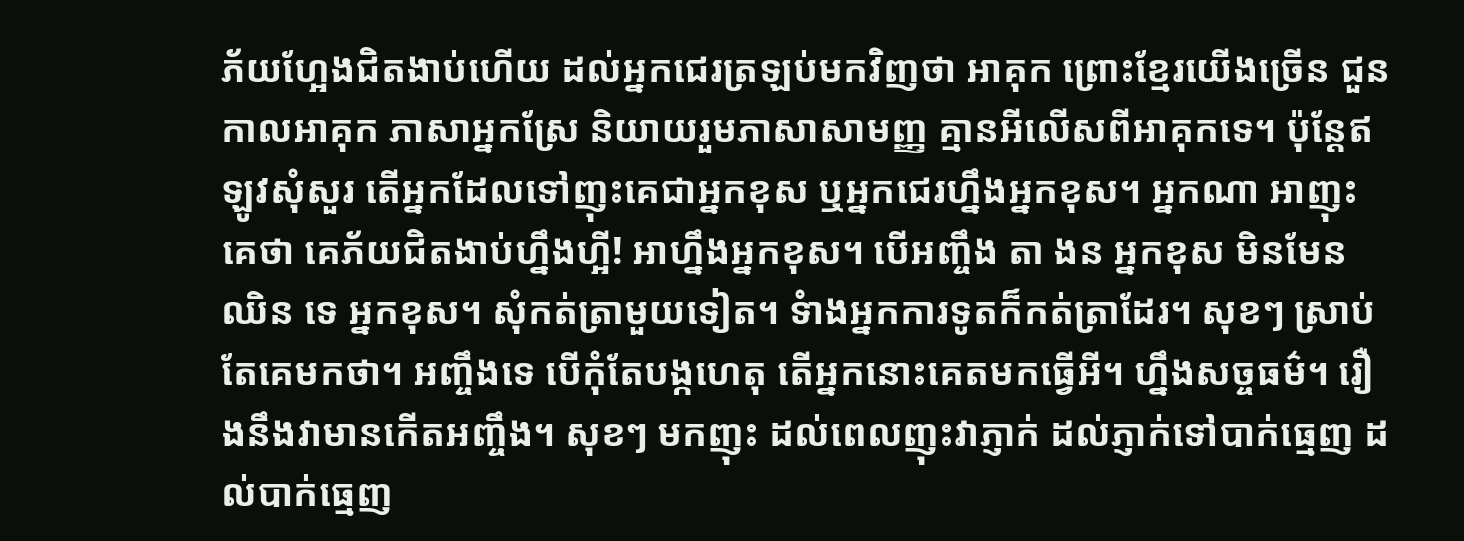ភ័យហែ្អងជិតងាប់ហើយ ដល់អ្នកជេរត្រឡប់មកវិញថា អាគុក ព្រោះខ្មែរយើងច្រើន ជួនកាលអាគុក ភាសាអ្នកស្រែ និយាយរួមភាសាសាមញ្ញ គ្មានអីលើសពីអាគុកទេ។ ប៉ុន្តែឥឡូវសុំសួរ តើអ្នកដែលទៅញុះគេជាអ្នកខុស ឬអ្នកជេរហ្នឹងអ្នកខុស។ អ្នកណា អាញុះគេថា គេភ័យជិតងាប់ហ្នឹងហី្អ! អាហ្នឹងអ្នកខុស។ បើអញ្ចឹង តា ងន អ្នកខុស មិនមែន ឈិន ទេ អ្នកខុស។ សុំកត់ត្រាមួយទៀត។ ទំាងអ្នកការទូតក៏កត់ត្រាដែរ។ សុខៗ ស្រាប់តែគេមកថា។ អញ្ចឹងទេ បើកុំតែបង្កហេតុ តើអ្នកនោះគេតមកធ្វើអី។ ហ្នឹងសច្ចធម៌។ រឿងនឹងវាមានកើតអញ្ចឹង។ សុខៗ មកញុះ ដល់ពេលញុះវាភ្ញាក់ ដល់ភ្ញាក់ទៅបាក់ធ្មេញ ដល់បាក់ធ្មេញ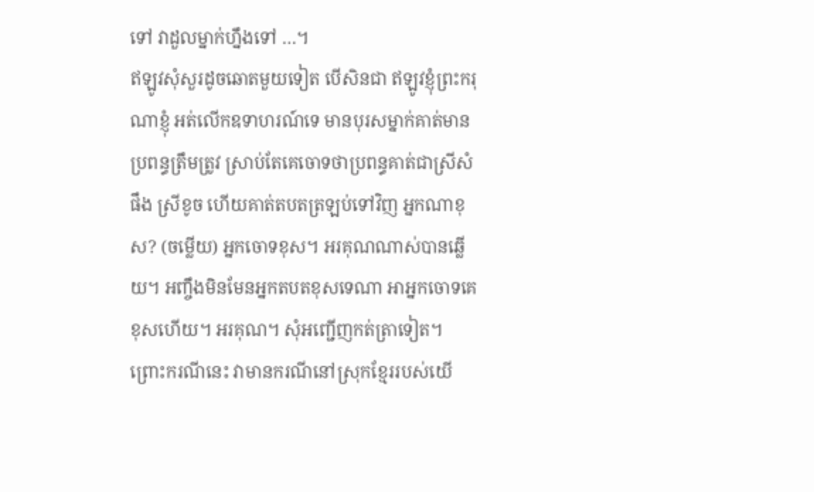ទៅ វាដួលម្នាក់ហ្នឹងទៅ …។
ឥឡូវសុំសួរដូចឆោតមួយទៀត បើសិនជា ឥឡូវខ្ញុំព្រះករុណាខ្ញុំ អត់លើកឧទាហរណ៍ទេ មានបុរសម្នាក់គាត់មានប្រពន្ធត្រឹមត្រូវ ស្រាប់តែគេចោទថាប្រពន្ធគាត់ជាស្រីសំផឹង ស្រីខូច ហើយគាត់តបតត្រឡប់ទៅវិញ អ្នកណាខុស? (ចម្លើយ) អ្នកចោទខុស។ អរគុណណាស់បានឆ្លើយ។ អញ្ចឹងមិនមែនអ្នកតបតខុសទេណា អាអ្នកចោទគេខុសហើយ។ អរគុណ។ សុំអញ្ជើញកត់ត្រាទៀត។ ព្រោះករណីនេះ វាមានករណីនៅស្រុកខ្មែររបស់យើ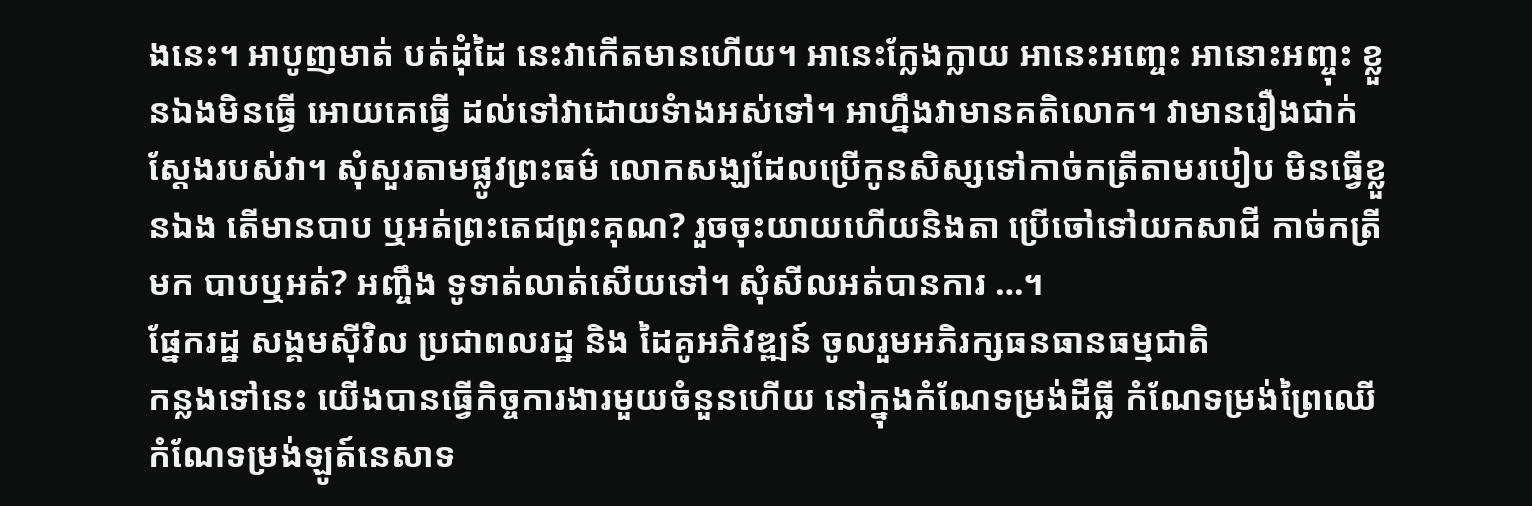ងនេះ។ អាបូញមាត់ បត់ដុំដៃ នេះវាកើតមានហើយ។ អានេះក្លែងក្លាយ អានេះអញ្ចេះ អានោះអញ្ចុះ ខ្លួនឯងមិនធ្វើ អោយគេធ្វើ ដល់ទៅវាដោយទំាងអស់ទៅ។ អាហ្នឹងវាមានគតិលោក។ វាមានរឿងជាក់ស្តែងរបស់វា។ សុំសួរតាមផ្លូវព្រះធម៌ លោកសង្ឃដែលប្រើកូនសិស្សទៅកាច់កត្រីតាមរបៀប មិនធ្វើខ្លួនឯង តើមានបាប ឬអត់ព្រះតេជព្រះគុណ? រួចចុះយាយហើយនិងតា ប្រើចៅទៅយកសាជី កាច់កត្រីមក បាបឬអត់? អញ្ចឹង ទូទាត់លាត់សើយទៅ។ សុំសីលអត់បានការ …។
ផ្នែករដ្ឋ សង្គមស៊ីវិល ប្រជាពលរដ្ឋ និង ដៃគូអភិវឌ្ឍន៍ ចូលរួមអភិរក្សធនធានធម្មជាតិ
កន្លងទៅនេះ យើងបានធ្វើកិច្ចការងារមួយចំនួនហើយ នៅក្នុងកំណែទម្រង់ដីធ្លី កំណែទម្រង់ព្រៃឈើ កំណែទម្រង់ឡូត៍នេសាទ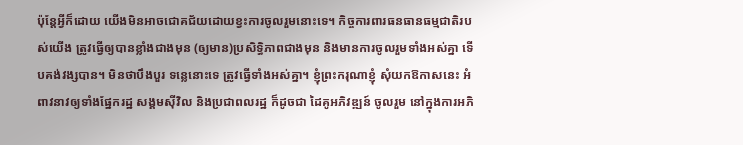ប៉ុន្តែអ្វីក៏ដោយ យើងមិនអាចជោគជ័យដោយខ្វះការចូលរួមនោះទេ។ កិច្ចការពារធនធានធម្មជាតិរបស់យើង ត្រូវធ្វើឲ្យបានខ្លាំងជាងមុន (ឲ្យមាន)ប្រសិទ្ធិភាពជាងមុន និងមានការចូលរួមទាំងអស់គ្នា ទើបគង់វង្សបាន។ មិនថាបឹងបួរ ទន្លេនោះទេ ត្រូវធ្វើទាំងអស់គ្នា។ ខ្ញុំព្រះករុណាខ្ញុំ សុំយកឱកាសនេះ អំពាវនាវឲ្យទាំងផ្នែករដ្ឋ សង្គមស៊ីវិល និងប្រជាពលរដ្ឋ ក៏ដូចជា ដៃគូអភិវឌ្ឍន៍ ចូលរួម នៅក្នុងការអភិ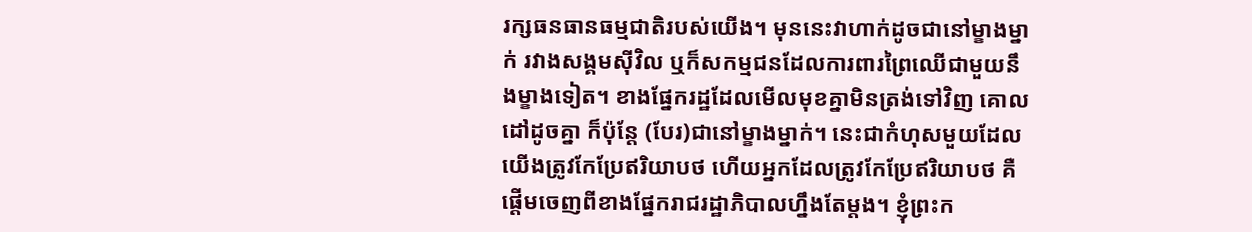រក្សធនធានធម្មជាតិរបស់យើង។ មុននេះវាហាក់ដូចជានៅម្ខាងម្នាក់ រវាងសង្គមស៊ីវិល ឬក៏សកម្មជនដែលការពារព្រៃឈើជាមួយនឹងម្ខាងទៀត។ ខាងផ្នែករដ្ឋដែលមើលមុខគ្នាមិនត្រង់ទៅវិញ គោលដៅដូចគ្នា ក៏ប៉ុន្តែ (បែរ)ជានៅម្ខាងម្នាក់។ នេះជាកំហុសមួយដែលយើងត្រូវកែប្រែឥរិយាបថ ហើយអ្នកដែលត្រូវកែប្រែឥរិយាបថ គឺផ្តើមចេញពីខាងផ្នែករាជរដ្ឋាភិបាលហ្នឹងតែម្តង។ ខ្ញុំព្រះក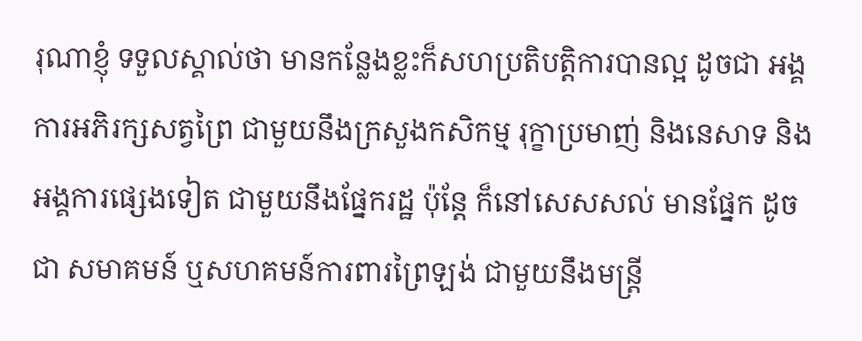រុណាខ្ញុំ ទទួលស្គាល់ថា មានកន្លែងខ្លះក៏សហប្រតិបត្តិការបានល្អ ដូចជា អង្គការអភិរក្សសត្វព្រៃ ជាមួយនឹងក្រសួងកសិកម្ម រុក្ខាប្រមាញ់ និងនេសាទ និងអង្គការផ្សេងទៀត ជាមួយនឹងផ្នែករដ្ឋ ប៉ុន្តែ ក៏នៅសេសសល់ មានផ្នែក ដូចជា សមាគមន៍ ឬសហគមន៍ការពារព្រៃឡង់ ជាមួយនឹងមន្ត្រី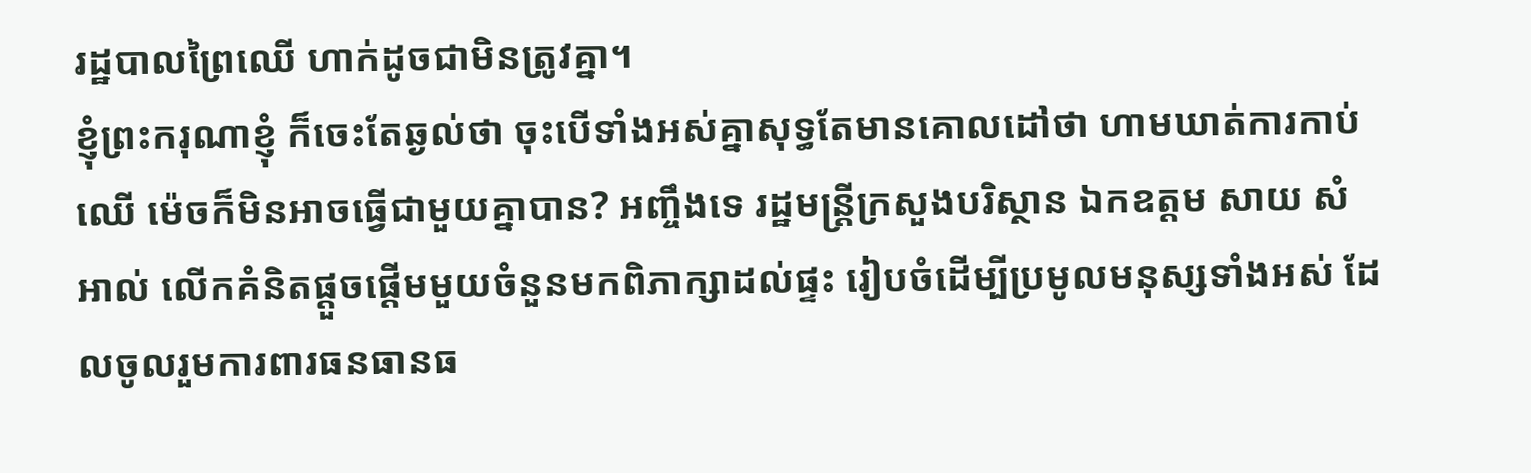រដ្ឋបាលព្រៃឈើ ហាក់ដូចជាមិនត្រូវគ្នា។
ខ្ញុំព្រះករុណាខ្ញុំ ក៏ចេះតែឆ្ងល់ថា ចុះបើទាំងអស់គ្នាសុទ្ធតែមានគោលដៅថា ហាមឃាត់ការកាប់ឈើ ម៉េចក៏មិនអាចធ្វើជាមួយគ្នាបាន? អញ្ចឹងទេ រដ្ឋមន្ត្រីក្រសួងបរិស្ថាន ឯកឧត្តម សាយ សំអាល់ លើកគំនិតផ្តួចផ្តើមមួយចំនួនមកពិភាក្សាដល់ផ្ទះ រៀបចំដើម្បីប្រមូលមនុស្សទាំងអស់ ដែលចូលរួមការពារធនធានធ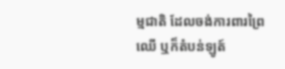ម្មជាតិ ដែលចង់ការពារព្រៃឈើ ឬក៏តំបន់ឡូត៍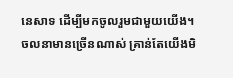នេសាទ ដើម្បីមកចូលរួមជាមួយយើង។ ចលនាមានច្រើនណាស់ គ្រាន់តែយើងមិ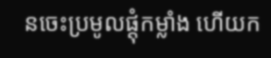នចេះប្រមូលផ្តុំកម្លាំង ហើយក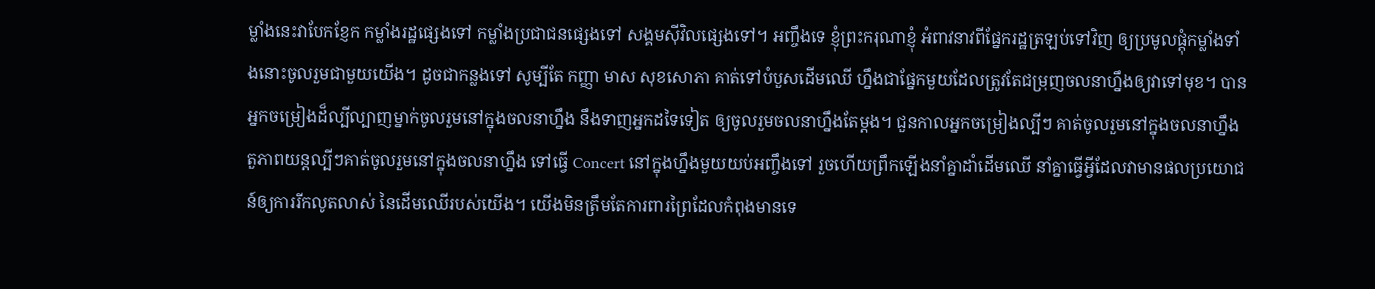ម្លាំងនេះវាបែកខ្ញែក កម្លាំងរដ្ឋផ្សេងទៅ កម្លាំងប្រជាជនផ្សេងទៅ សង្គមស៊ីវិលផ្សេងទៅ។ អញ្ចឹងទេ ខ្ញុំព្រះករុណាខ្ញុំ អំពាវនាវពីផ្នែករដ្ឋត្រឡប់ទៅវិញ ឲ្យប្រមូលផ្តុំកម្លាំងទាំងនោះចូលរួមជាមួយយើង។ ដូចជាកន្លងទៅ សូម្បីតែ កញ្ញា មាស សុខសោភា គាត់ទៅបំបួសដើមឈើ ហ្នឹងជាផ្នែកមួយដែលត្រូវតែជម្រុញចលនាហ្នឹងឲ្យវាទៅមុខ។ បានអ្នកចម្រៀងដ៏ល្បីល្បាញម្នាក់ចូលរួមនៅក្នុងចលនាហ្នឹង នឹងទាញអ្នកដទៃទៀត ឲ្យចូលរួមចលនាហ្នឹងតែម្តង។ ជួនកាលអ្នកចម្រៀងល្បីៗ គាត់ចូលរួមនៅក្នុងចលនាហ្នឹង តួភាពយន្តល្បីៗគាត់ចូលរួមនៅក្នុងចលនាហ្នឹង ទៅធ្វើ Concert នៅក្នុងហ្នឹងមួយយប់អញ្ចឹងទៅ រួចហើយព្រឹកឡើងនាំគ្នាដាំដើមឈើ នាំគ្នាធ្វើអ្វីដែលវាមានផលប្រយោជន៍ឲ្យការរីកលូតលាស់ នៃដើមឈើរបស់យើង។ យើងមិនត្រឹមតែការពារព្រៃដែលកំពុងមានទេ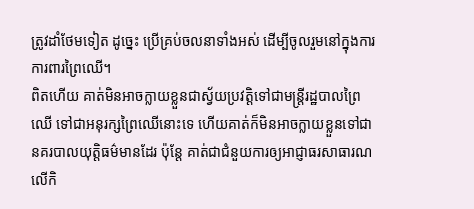ត្រូវដាំថែមទៀត ដូច្នេះ ប្រើគ្រប់ចលនាទាំងអស់ ដើម្បីចូលរួមនៅក្នុងការការពារព្រៃឈើ។
ពិតហើយ គាត់មិនអាចក្លាយខ្លួនជាស្វ័យប្រវត្តិទៅជាមន្ត្រីរដ្ឋបាលព្រៃឈើ ទៅជាអនុរក្សព្រៃឈើនោះទេ ហើយគាត់ក៏មិនអាចក្លាយខ្លួនទៅជានគរបាលយុត្តិធម៌មានដែរ ប៉ុន្តែ គាត់ជាជំនួយការឲ្យអាជ្ញាធរសាធារណលើកិ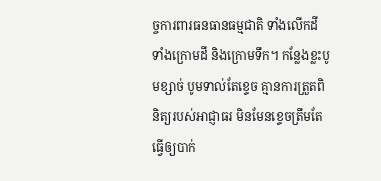ច្ចការពារធនធានធម្មជាតិ ទាំងលើកដី ទាំងក្រោមដី និងក្រោមទឹក។ កន្លែងខ្លះបូមខ្សាច់ បូមទាល់តែខ្ទេច គ្មានការត្រួតពិនិត្យរបស់អាជ្ញាធរ មិនមែនខ្ទេចត្រឹមតែធ្វើឲ្យបាក់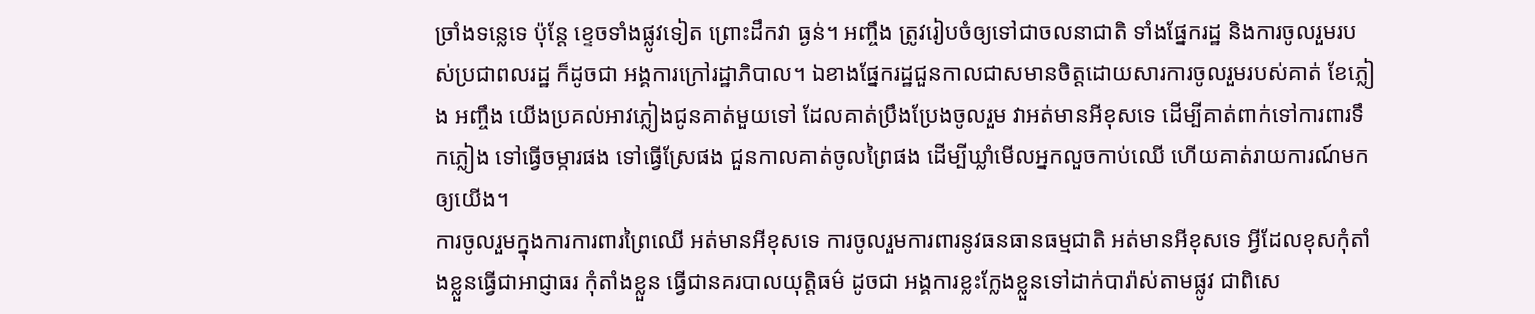ច្រាំងទន្លេទេ ប៉ុន្តែ ខ្ទេចទាំងផ្លូវទៀត ព្រោះដឹកវា ធ្ងន់។ អញ្ចឹង ត្រូវរៀបចំឲ្យទៅជាចលនាជាតិ ទាំងផ្នែករដ្ឋ និងការចូលរួមរបស់ប្រជាពលរដ្ឋ ក៏ដូចជា អង្គការក្រៅរដ្ឋាភិបាល។ ឯខាងផ្នែករដ្ឋជួនកាលជាសមានចិត្តដោយសារការចូលរួមរបស់គាត់ ខែភ្លៀង អញ្ចឹង យើងប្រគល់អាវភ្លៀងជូនគាត់មួយទៅ ដែលគាត់ប្រឹងប្រែងចូលរួម វាអត់មានអីខុសទេ ដើម្បីគាត់ពាក់ទៅការពារទឹកភ្លៀង ទៅធ្វើចម្ការផង ទៅធ្វើស្រែផង ជួនកាលគាត់ចូលព្រៃផង ដើម្បីឃ្លាំមើលអ្នកលួចកាប់ឈើ ហើយគាត់រាយការណ៍មកឲ្យយើង។
ការចូលរួមក្នុងការការពារព្រៃឈើ អត់មានអីខុសទេ ការចូលរួមការពារនូវធនធានធម្មជាតិ អត់មានអីខុសទេ អ្វីដែលខុសកុំតាំងខ្លួនធ្វើជាអាជ្ញាធរ កុំតាំងខ្លួន ធ្វើជានគរបាលយុត្តិធម៌ ដូចជា អង្គការខ្លះក្លែងខ្លួនទៅដាក់បារ៉ាស់តាមផ្លូវ ជាពិសេ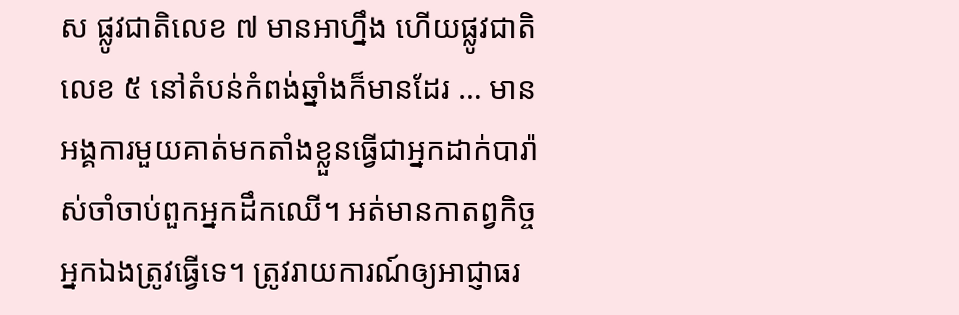ស ផ្លូវជាតិលេខ ៧ មានអាហ្នឹង ហើយផ្លូវជាតិលេខ ៥ នៅតំបន់កំពង់ឆ្នាំងក៏មានដែរ … មានអង្គការមួយគាត់មកតាំងខ្លួនធ្វើជាអ្នកដាក់បារ៉ាស់ចាំចាប់ពួកអ្នកដឹកឈើ។ អត់មានកាតព្វកិច្ចអ្នកឯងត្រូវធ្វើទេ។ ត្រូវរាយការណ៍ឲ្យអាជ្ញាធរ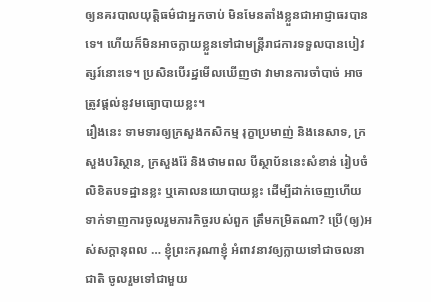ឲ្យនគរបាលយុត្តិធម៌ជាអ្នកចាប់ មិនមែនតាំងខ្លួនជាអាជ្ញាធរបានទេ។ ហើយក៏មិនអាចក្លាយខ្លួនទៅជាមន្ត្រីរាជការទទួលបានបៀវត្សរ៍នោះទេ។ ប្រសិនបើរដ្ឋមើលឃើញថា វាមានការចាំបាច់ អាចត្រូវផ្តល់នូវមធ្យោបាយខ្លះ។
រឿងនេះ ទាមទារឲ្យក្រសួងកសិកម្ម រុក្ខាប្រមាញ់ និងនេសាទ, ក្រសួងបរិស្ថាន, ក្រសួងរ៉ែ និងថាមពល បីស្ថាប័ននេះសំខាន់ រៀបចំលិខិតបទដ្ឋានខ្លះ ឬគោលនយោបាយខ្លះ ដើម្បីដាក់ចេញហើយទាក់ទាញការចូលរួមភារកិច្ចរបស់ពួក ត្រឹមកម្រិតណា? ប្រើ(ឲ្យ)អស់សក្តានុពល … ខ្ញុំព្រះករុណាខ្ញុំ អំពាវនាវឲ្យក្លាយទៅជាចលនាជាតិ ចូលរួមទៅជាមួយ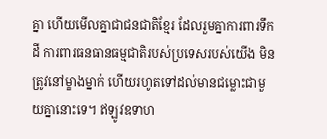គ្នា ហើយមើលគ្នាជាជនជាតិខ្មែរ ដែលរួមគ្នាការពារទឹកដី ការពារធនធានធម្មជាតិរបស់ប្រទេសរបស់យើង មិនត្រូវនៅម្ខាងម្នាក់ ហើយរហូតទៅដល់មានជម្លោះជាមួយគ្នានោះទេ។ ឥឡូវឧទាហ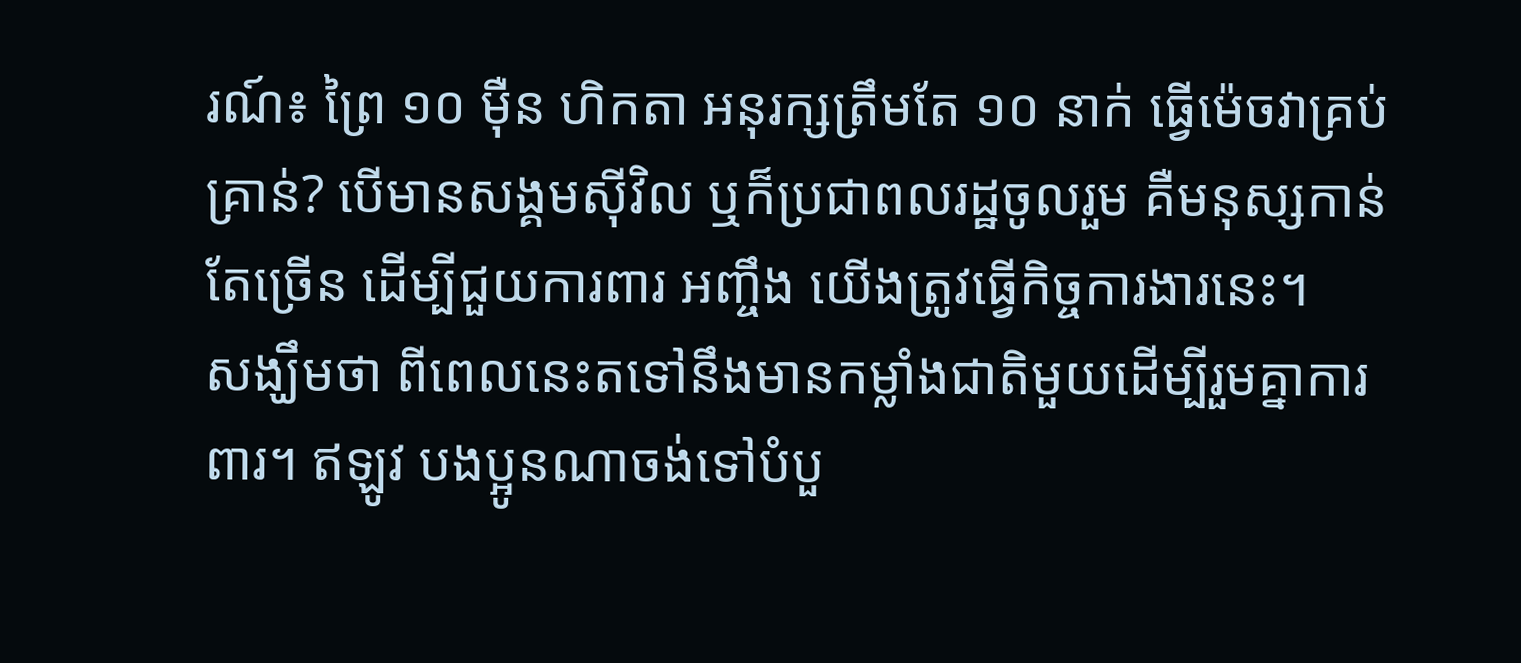រណ៍៖ ព្រៃ ១០ ម៉ឺន ហិកតា អនុរក្សត្រឹមតែ ១០ នាក់ ធ្វើម៉េចវាគ្រប់គ្រាន់? បើមានសង្គមស៊ីវិល ឬក៏ប្រជាពលរដ្ឋចូលរួម គឺមនុស្សកាន់តែច្រើន ដើម្បីជួយការពារ អញ្ចឹង យើងត្រូវធ្វើកិច្ចការងារនេះ។
សង្ឃឹមថា ពីពេលនេះតទៅនឹងមានកម្លាំងជាតិមួយដើម្បីរួមគ្នាការពារ។ ឥឡូវ បងប្អូនណាចង់ទៅបំបួ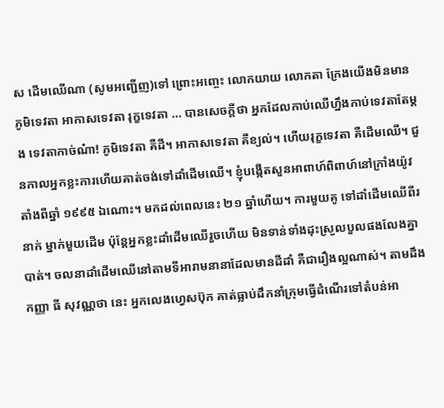ស ដើមឈើណា (សូមអញ្ជើញ)ទៅ ព្រោះអញ្ចេះ លោកយាយ លោកតា ក្រែងយើងមិនមានភូមិទេវតា អាកាសទេវតា រុក្ខទេវតា … បានសេចក្តីថា អ្នកដែលកាប់ឈើហ្នឹងកាប់ទេវតាតែម្តង ទេវតាកាច់ណ៎ា! ភូមិទេវតា គឺដី។ អាកាសទេវតា គឺខ្យល់។ ហើយរុក្ខទេវតា គឺដើមឈើ។ ជួនកាលអ្នកខ្លះការហើយគាត់ចង់ទៅដាំដើមឈើ។ ខ្ញុំបង្កើតសួនអាពាហ៍ពិពាហ៍នៅក្រាំងយ៉ូវតាំងពីឆ្នាំ ១៩៩៥ ឯណោះ។ មកដល់ពេលនេះ ២១ ឆ្នាំហើយ។ ការមួយគូ ទៅដាំដើមឈើពីរនាក់ ម្នាក់មួយដើម ប៉ុន្តែអ្នកខ្លះដាំដើមឈើរួចហើយ មិនទាន់ទាំងដុះស្រួលបួលផងលែងគ្នាបាត់។ ចលនាដាំដើមឈើនៅតាមទីអារាមនានាដែលមានដីដាំ គឺជារឿងល្អណាស់។ តាមដឹង កញ្ញា ធី សុវណ្ណថា នេះ អ្នកលេងហ្វេសប៊ុក គាត់ធ្លាប់ដឹកនាំក្រុមធ្វើដំណើរទៅតំបន់អា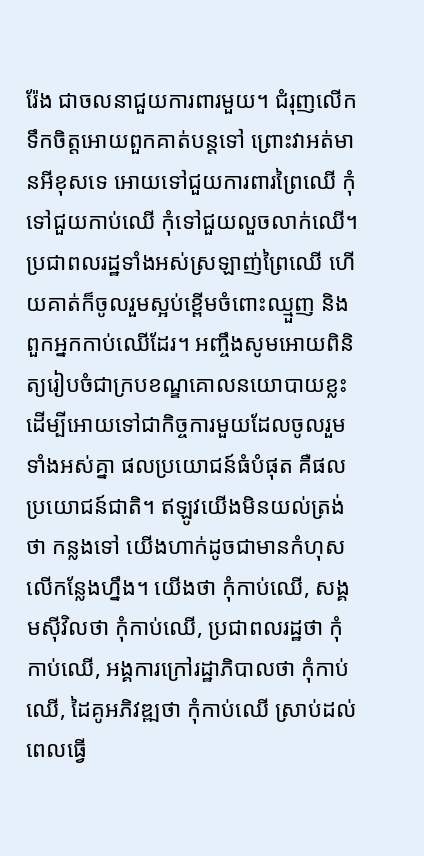រ៉ែង ជាចលនាជួយការពារមួយ។ ជំរុញលើកទឹកចិត្តអោយពួកគាត់បន្តទៅ ព្រោះវាអត់មានអីខុសទេ អោយទៅជួយការពារព្រៃឈើ កុំទៅជួយកាប់ឈើ កុំទៅជួយលួចលាក់ឈើ។
ប្រជាពលរដ្ឋទាំងអស់ស្រឡាញ់ព្រៃឈើ ហើយគាត់ក៏ចូលរួមស្អប់ខ្ពើមចំពោះឈ្មួញ និងពួកអ្នកកាប់ឈើដែរ។ អញ្ចឹងសូមអោយពិនិត្យរៀបចំជាក្របខណ្ឌគោលនយោបាយខ្លះ ដើម្បីអោយទៅជាកិច្ចការមួយដែលចូលរួមទាំងអស់គ្នា ផលប្រយោជន៍ធំបំផុត គឺផលប្រយោជន៍ជាតិ។ ឥឡូវយើងមិនយល់ត្រង់ថា កន្លងទៅ យើងហាក់ដូចជាមានកំហុសលើកន្លែងហ្នឹង។ យើងថា កុំកាប់ឈើ, សង្គមស៊ីវិលថា កុំកាប់ឈើ, ប្រជាពលរដ្ឋថា កុំកាប់ឈើ, អង្គការក្រៅរដ្ឋាភិបាលថា កុំកាប់ឈើ, ដៃគូអភិវឌ្ឍថា កុំកាប់ឈើ ស្រាប់ដល់ពេលធ្វើ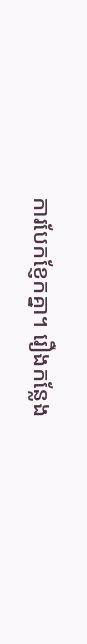ការបែកខ្ញែកគ្នា។ រឿងកន្លែង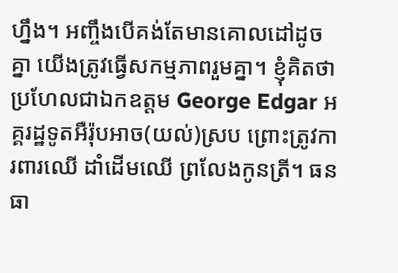ហ្នឹង។ អញ្ចឹងបើគង់តែមានគោលដៅដូចគ្នា យើងត្រូវធ្វើសកម្មភាពរួមគ្នា។ ខ្ញុំគិតថា ប្រហែលជាឯកឧត្តម George Edgar អគ្គរដ្ឋទូតអឺរ៉ុបអាច(យល់)ស្រប ព្រោះត្រូវការពារឈើ ដាំដើមឈើ ព្រលែងកូនត្រី។ ធនធា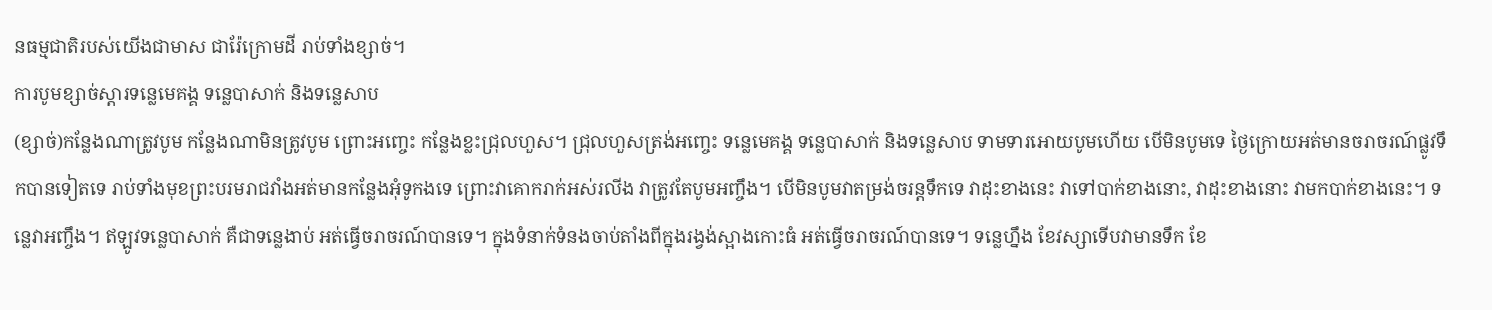នធម្មជាតិរបស់យើងជាមាស ជារ៉ែក្រោមដី រាប់ទាំងខ្សាច់។
ការបូមខ្សាច់ស្ដារទន្លេមេគង្គ ទន្លេបាសាក់ និងទន្លេសាប
(ខ្សាច់)កន្លែងណាត្រូវបូម កន្លែងណាមិនត្រូវបូម ព្រោះអញ្ចេះ កន្លែងខ្លះជ្រុលហួស។ ជ្រុលហួសត្រង់អញ្ចេះ ទន្លេមេគង្គ ទន្លេបាសាក់ និងទន្លេសាប ទាមទារអោយបូមហើយ បើមិនបូមទេ ថ្ងៃក្រោយអត់មានចរាចរណ៍ផ្លូវទឹកបានទៀតទេ រាប់ទាំងមុខព្រះបរមរាជវាំងអត់មានកន្លែងអុំទូកងទេ ព្រោះវាគោករាក់អស់រលីង វាត្រូវតែបូមអញ្ចឹង។ បើមិនបូមវាតម្រង់ចរន្តទឹកទេ វាដុះខាងនេះ វាទៅបាក់ខាងនោះ, វាដុះខាងនោះ វាមកបាក់ខាងនេះ។ ទន្លេវាអញ្ចឹង។ ឥឡូវទន្លេបាសាក់ គឺជាទន្លេងាប់ អត់ធ្វើចរាចរណ៍បានទេ។ ក្នុងទំនាក់ទំនងចាប់តាំងពីក្នុងរង្វង់ស្អាងកោះធំ អត់ធ្វើចរាចរណ៍បានទេ។ ទន្លេហ្នឹង ខែវស្សាទើបវាមានទឹក ខែ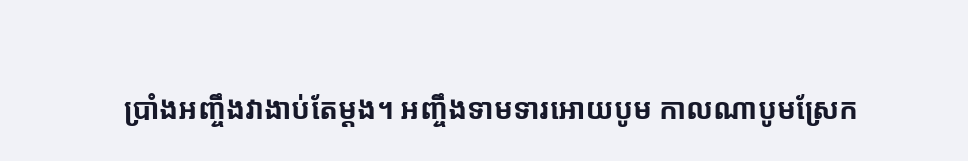ប្រាំងអញ្ចឹងវាងាប់តែម្ដង។ អញ្ចឹងទាមទារអោយបូម កាលណាបូមស្រែក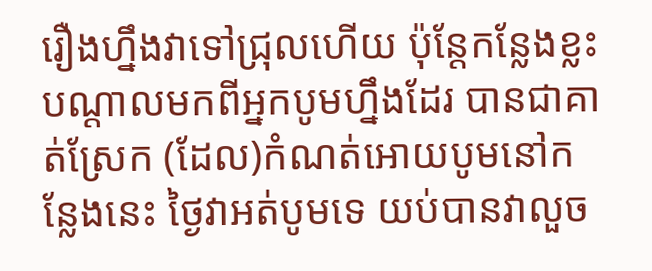រឿងហ្នឹងវាទៅជ្រុលហើយ ប៉ុន្តែកន្លែងខ្លះ បណ្ដាលមកពីអ្នកបូមហ្នឹងដែរ បានជាគាត់ស្រែក (ដែល)កំណត់អោយបូមនៅកន្លែងនេះ ថ្ងៃវាអត់បូមទេ យប់បានវាលួច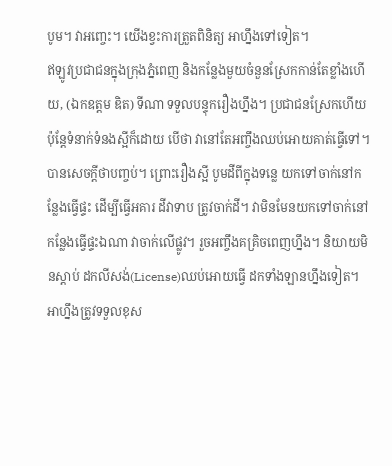បូម។ វាអញ្ចេះ។ យើងខ្វះការត្រួតពិនិត្យ អាហ្នឹងទៅទៀត។
ឥឡូវប្រជាជនក្នុងក្រុងភ្នំពេញ និងកន្លែងមួយចំនួនស្រែកកាន់តែខ្លាំងហើយ, (ឯកឧត្តម ឌិត) ទីណា ទទួលបន្ទុករឿងហ្នឹង។ ប្រជាជនស្រែកហើយ ប៉ុន្តែទំនាក់ទំនងស្អីក៏ដោយ បើថា វានៅតែអញ្ចឹងឈប់អោយគាត់ធ្វើទៅ។ បានសេចក្ដីថាបញ្ចប់។ ព្រោះរឿងស្អី បូមដីពីក្នុងទន្លេ យកទៅចាក់នៅកន្លែងធ្វើផ្ទះ ដើម្បីធ្វើអគារ ដីវាទាប ត្រូវចាក់ដី។ វាមិនមែនយកទៅចាក់នៅកន្លែងធ្វើផ្ទះឯណា វាចាក់លើផ្លូវ។ រួចអញ្ចឹងគគ្រិចពេញហ្នឹង។ និយាយមិនស្ដាប់ ដកលីសង់(License)ឈប់អោយធ្វើ ដកទាំងឡានហ្នឹងទៀត។ អាហ្នឹងត្រូវទទួលខុស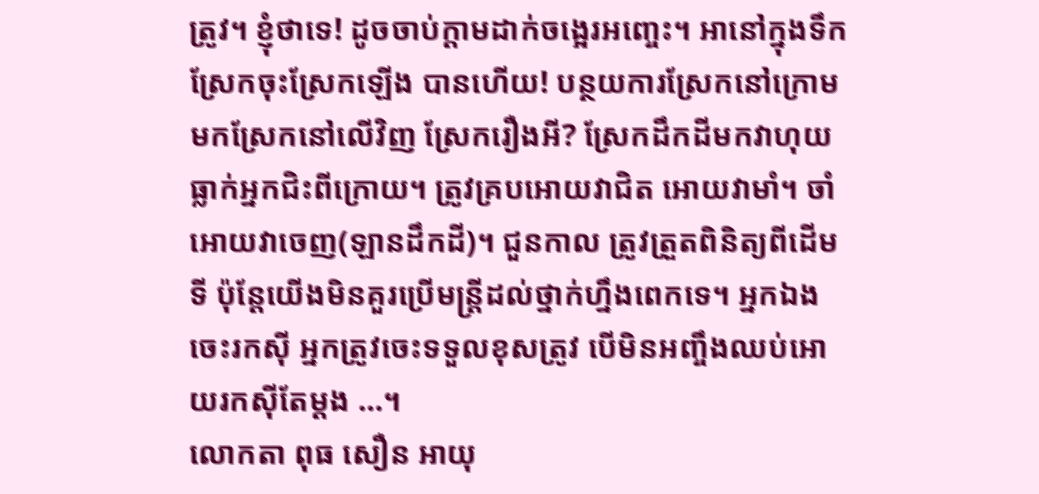ត្រូវ។ ខ្ញុំថាទេ! ដូចចាប់ក្ដាមដាក់ចង្អេរអញ្ចេះ។ អានៅក្នុងទឹក ស្រែកចុះស្រែកឡើង បានហើយ! បន្ថយការស្រែកនៅក្រោម មកស្រែកនៅលើវិញ ស្រែករឿងអី? ស្រែកដឹកដីមកវាហុយធ្លាក់អ្នកជិះពីក្រោយ។ ត្រូវគ្របអោយវាជិត អោយវាមាំ។ ចាំអោយវាចេញ(ឡានដឹកដី)។ ជួនកាល ត្រូវត្រួតពិនិត្យពីដើមទី ប៉ុន្តែយើងមិនគួរប្រើមន្រ្តីដល់ថ្នាក់ហ្នឹងពេកទេ។ អ្នកឯងចេះរកស៊ី អ្នកត្រូវចេះទទួលខុសត្រូវ បើមិនអញ្ចឹងឈប់អោយរកស៊ីតែម្ដង …។
លោកតា ពុធ សឿន អាយុ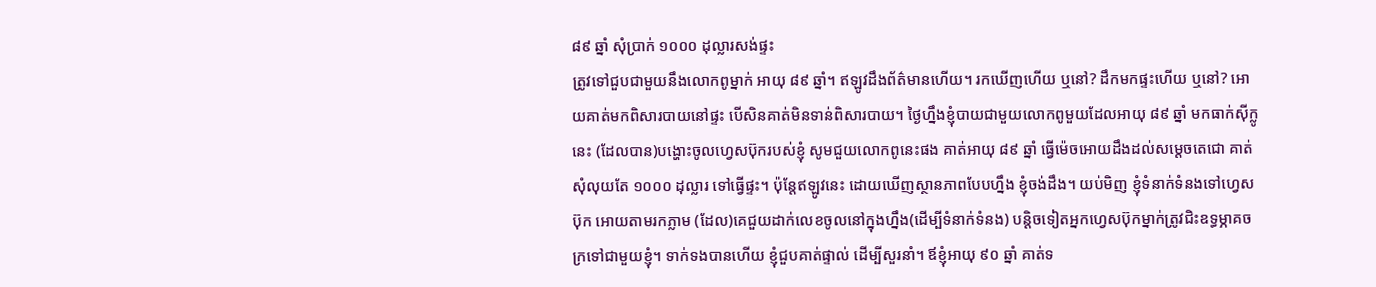៨៩ ឆ្នាំ សុំប្រាក់ ១០០០ ដុល្លារសង់ផ្ទះ
ត្រូវទៅជួបជាមួយនឹងលោកពូម្នាក់ អាយុ ៨៩ ឆ្នាំ។ ឥឡូវដឹងព័ត៌មានហើយ។ រកឃើញហើយ ឬនៅ? ដឹកមកផ្ទះហើយ ឬនៅ? អោយគាត់មកពិសារបាយនៅផ្ទះ បើសិនគាត់មិនទាន់ពិសារបាយ។ ថ្ងៃហ្នឹងខ្ញុំបាយជាមួយលោកពូមួយដែលអាយុ ៨៩ ឆ្នាំ មកធាក់ស៊ីក្លូនេះ (ដែលបាន)បង្ហោះចូលហ្វេសប៊ុករបស់ខ្ញុំ សូមជួយលោកពូនេះផង គាត់អាយុ ៨៩ ឆ្នាំ ធ្វើម៉េចអោយដឹងដល់សម្ដេចតេជោ គាត់សុំលុយតែ ១០០០ ដុល្លារ ទៅធ្វើផ្ទះ។ ប៉ុន្តែឥឡូវនេះ ដោយឃើញស្ថានភាពបែបហ្នឹង ខ្ញុំចង់ដឹង។ យប់មិញ ខ្ញុំទំនាក់ទំនងទៅហ្វេសប៊ុក អោយតាមរកភ្លាម (ដែល)គេជួយដាក់លេខចូលនៅក្នុងហ្នឹង(ដើម្បីទំនាក់ទំនង) បន្តិចទៀតអ្នកហ្វេសប៊ុកម្នាក់ត្រូវជិះឧទ្ធម្ភាគចក្រទៅជាមួយខ្ញុំ។ ទាក់ទងបានហើយ ខ្ញុំជួបគាត់ផ្ទាល់ ដើម្បីសួរនាំ។ ឪខ្ញុំអាយុ ៩០ ឆ្នាំ គាត់ទ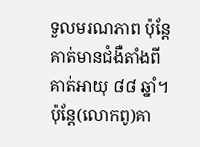ទួលមរណភាព ប៉ុន្តែគាត់មានជំងឺតាំងពីគាត់អាយុ ៨៨ ឆ្នាំ។ ប៉ុន្តែ(លោកពូ)គា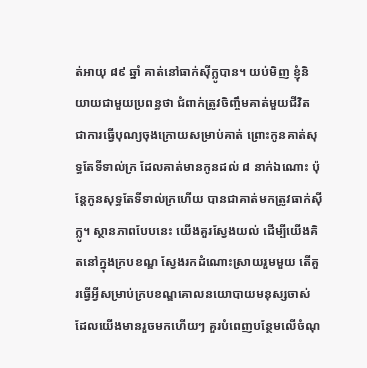ត់អាយុ ៨៩ ឆ្នាំ គាត់នៅធាក់ស៊ីក្លូបាន។ យប់មិញ ខ្ញុំនិយាយជាមួយប្រពន្ធថា ជំពាក់ត្រូវចិញ្ចឹមគាត់មួយជីវិត ជាការធ្វើបុណ្យចុងក្រោយសម្រាប់គាត់ ព្រោះកូនគាត់សុទ្ធតែទីទាល់ក្រ ដែលគាត់មានកូនដល់ ៨ នាក់ឯណោះ ប៉ុន្តែកូនសុទ្ធតែទីទាល់ក្រហើយ បានជាគាត់មកត្រូវធាក់ស៊ីក្លូ។ ស្ថានភាពបែបនេះ យើងគួរស្វែងយល់ ដើម្បីយើងគិតនៅក្នុងក្របខណ្ឌ ស្វែងរកដំណោះស្រាយរួមមួយ តើគួរធ្វើអ្វីសម្រាប់ក្របខណ្ឌគោលនយោបាយមនុស្សចាស់ ដែលយើងមានរួចមកហើយៗ គួរបំពេញបន្ថែមលើចំណុ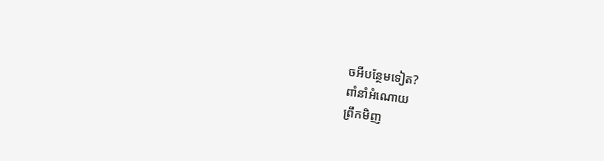ចអីបន្ថែមទៀត?
ពាំនាំអំណោយ
ព្រឹកមិញ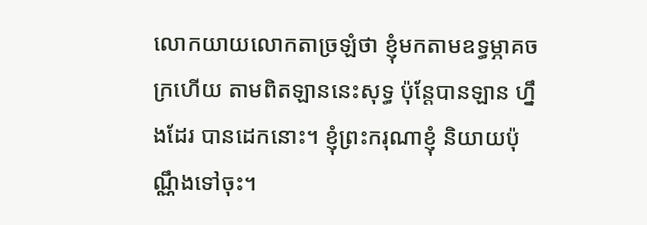លោកយាយលោកតាច្រឡំថា ខ្ញុំមកតាមឧទ្ធម្ភាគចក្រហើយ តាមពិតឡាននេះសុទ្ធ ប៉ុន្តែបានឡាន ហ្នឹងដែរ បានដេកនោះ។ ខ្ញុំព្រះករុណាខ្ញុំ និយាយប៉ុណ្ណឹងទៅចុះ។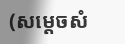(សម្ដេចសំ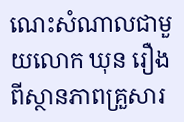ណេះសំណាលជាមួយលោក ឃុន រឿង ពីស្ថានភាពគ្រួសារ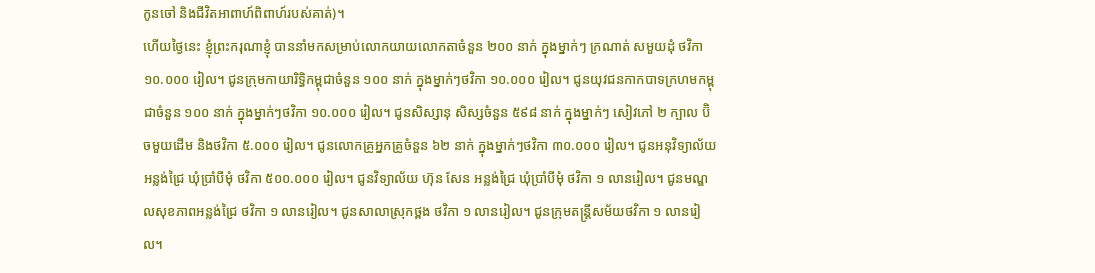កូនចៅ និងជីវិតអាពាហ៍ពិពាហ៍របស់គាត់)។
ហើយថ្ងៃនេះ ខ្ញុំព្រះករុណាខ្ញុំ បាននាំមកសម្រាប់លោកយាយលោកតាចំនួន ២០០ នាក់ ក្នុងម្នាក់ៗ ក្រណាត់ សមួយដុំ ថវិកា ១០.០០០ រៀល។ ជូនក្រុមកាយារិទ្ធិកម្ពុជាចំនួន ១០០ នាក់ ក្នុងម្នាក់ៗថវិកា ១០.០០០ រៀល។ ជូនយុវជនកាកបាទក្រហមកម្ពុជាចំនួន ១០០ នាក់ ក្នុងម្នាក់ៗថវិកា ១០.០០០ រៀល។ ជូនសិស្សានុ សិស្សចំនួន ៥៩៨ នាក់ ក្នុងម្នាក់ៗ សៀវភៅ ២ ក្បាល ប៊ិចមួយដើម និងថវិកា ៥.០០០ រៀល។ ជូនលោកគ្រូអ្នកគ្រូចំនួន ៦២ នាក់ ក្នុងម្នាក់ៗថវិកា ៣០.០០០ រៀល។ ជូនអនុវិទ្យាល័យអន្លង់ជ្រៃ ឃុំប្រាំបីមុំ ថវិកា ៥០០.០០០ រៀល។ ជូនវិទ្យាល័យ ហ៊ុន សែន អន្លង់ជ្រៃ ឃុំប្រាំបីមុំ ថវិកា ១ លានរៀល។ ជូនមណ្ឌលសុខភាពអន្លង់ជ្រៃ ថវិកា ១ លានរៀល។ ជូនសាលាស្រុកថ្ពង ថវិកា ១ លានរៀល។ ជូនក្រុមតន្រ្តីសម័យថវិកា ១ លានរៀល។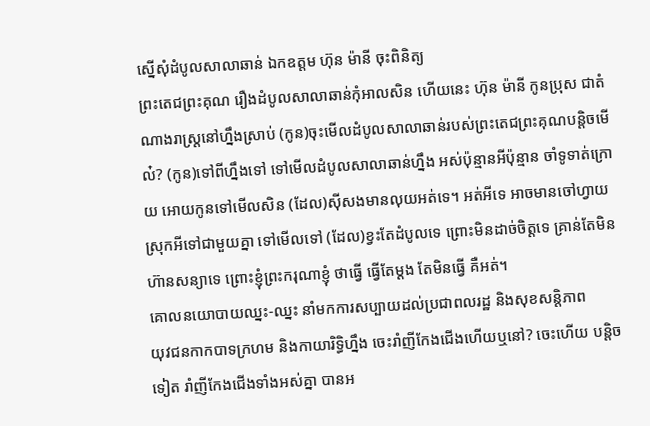ស្នើសុំដំបូលសាលាឆាន់ ឯកឧត្តម ហ៊ុន ម៉ានី ចុះពិនិត្យ
ព្រះតេជព្រះគុណ រឿងដំបូលសាលាឆាន់កុំអាលសិន ហើយនេះ ហ៊ុន ម៉ានី កូនប្រុស ជាតំណាងរាស្រ្តនៅហ្នឹងស្រាប់ (កូន)ចុះមើលដំបូលសាលាឆាន់របស់ព្រះតេជព្រះគុណបន្ដិចមើល៎? (កូន)ទៅពីហ្នឹងទៅ ទៅមើលដំបូលសាលាឆាន់ហ្នឹង អស់ប៉ុន្មានអីប៉ុន្មាន ចាំទូទាត់ក្រោយ អោយកូនទៅមើលសិន (ដែល)ស៊ីសងមានលុយអត់ទេ។ អត់អីទេ អាចមានចៅហ្វាយស្រុកអីទៅជាមួយគ្នា ទៅមើលទៅ (ដែល)ខ្វះតែដំបូលទេ ព្រោះមិនដាច់ចិត្តទេ គ្រាន់តែមិនហ៊ានសន្យាទេ ព្រោះខ្ញុំព្រះករុណាខ្ញុំ ថាធ្វើ ធ្វើតែម្ដង តែមិនធ្វើ គឺអត់។
គោលនយោបាយឈ្នះ-ឈ្នះ នាំមកការសប្បាយដល់ប្រជាពលរដ្ឋ និងសុខសន្ដិភាព
យុវជនកាកបាទក្រហម និងកាយារិទ្ធិហ្នឹង ចេះរាំញីកែងជើងហើយឬនៅ? ចេះហើយ បន្តិចទៀត រាំញីកែងជើងទាំងអស់គ្នា បានអ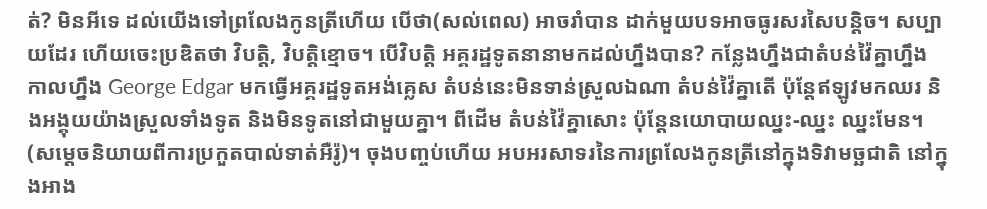ត់? មិនអីទេ ដល់យើងទៅព្រលែងកូនត្រីហើយ បើថា(សល់ពេល) អាចរាំបាន ដាក់មួយបទអាចធូរសរសៃបន្តិច។ សប្បាយដែរ ហើយចេះប្រឌិតថា វិបត្តិ, វិបត្តិខ្មោច។ បើវិបត្តិ អគ្គរដ្ឋទូតនានាមកដល់ហ្នឹងបាន? កន្លែងហ្នឹងជាតំបន់វ៉ៃគ្នាហ្នឹង កាលហ្នឹង George Edgar មកធ្វើអគ្គរដ្ឋទូតអង់គ្លេស តំបន់នេះមិនទាន់ស្រួលឯណា តំបន់វ៉ៃគ្នាតើ ប៉ុន្តែឥឡូវមកឈរ និងអង្គុយយ៉ាងស្រួលទាំងទូត និងមិនទូតនៅជាមួយគ្នា។ ពីដើម តំបន់វ៉ៃគ្នាសោះ ប៉ុន្តែនយោបាយឈ្នះ-ឈ្នះ ឈ្នះមែន។ (សម្ដេចនិយាយពីការប្រកួតបាល់ទាត់អឺរ៉ូ)។ ចុងបញ្ចប់ហើយ អបអរសាទរនៃការព្រលែងកូនត្រីនៅក្នុងទិវាមច្ឆជាតិ នៅក្នុងអាង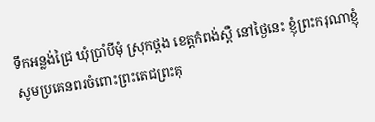ទឹកអន្លង់ជ្រៃ ឃុំប្រាំបីមុំ ស្រុកថ្ពង ខេត្តកំពង់ស្ពឺ នៅថ្ងៃនេះ ខ្ញុំព្រះករុណាខ្ញុំ សូមប្រគេនពរចំពោះព្រះតេជព្រះគុ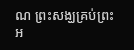ណ ព្រះសង្ឃគ្រប់ព្រះអ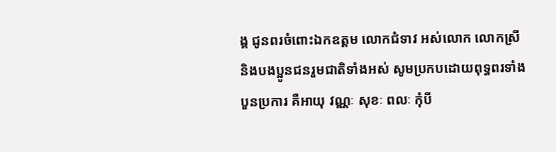ង្គ ជូនពរចំពោះឯកឧត្តម លោកជំទាវ អស់លោក លោកស្រី និងបងប្អូនជនរួមជាតិទាំងអស់ សូមប្រកបដោយពុទ្ធពរទាំងបួនប្រការ គឺអាយុ វណ្ណៈ សុខៈ ពលៈ កុំបី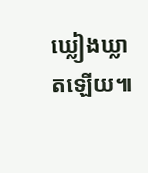ឃ្លៀងឃ្លាតឡើយ៕